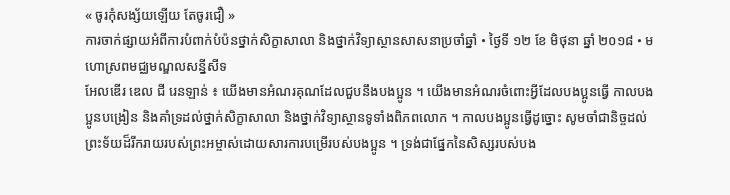« ចូរកុំសង្ស័យឡើយ តែចូរជឿ »
ការចាក់ផ្សាយអំពីការបំពាក់បំប៉នថ្នាក់សិក្ខាសាលា និងថ្នាក់វិទ្យាស្ថានសាសនាប្រចាំឆ្នាំ • ថ្ងៃទី ១២ ខែ មិថុនា ឆ្នាំ ២០១៨ • មហោស្រពមជ្ឈមណ្ឌលសន្នីសីទ
អែលឌើរ ឌេល ជី រេនឡាន់ ៖ យើងមានអំណរគុណដែលជួបនឹងបងប្អូន ។ យើងមានអំណរចំពោះអ្វីដែលបងប្អូនធ្វើ កាលបងប្អូនបង្រៀន និងគាំទ្រដល់ថ្នាក់សិក្ខាសាលា និងថ្នាក់វិទ្យាស្ថានទូទាំងពិភពលោក ។ កាលបងប្អូនធ្វើដូច្នោះ សូមចាំជានិច្ចដល់ព្រះទ័យដ៏រីករាយរបស់ព្រះអម្ចាស់ដោយសារការបម្រើរបស់បងប្អូន ។ ទ្រង់ជាផ្នែកនៃសិស្សរបស់បង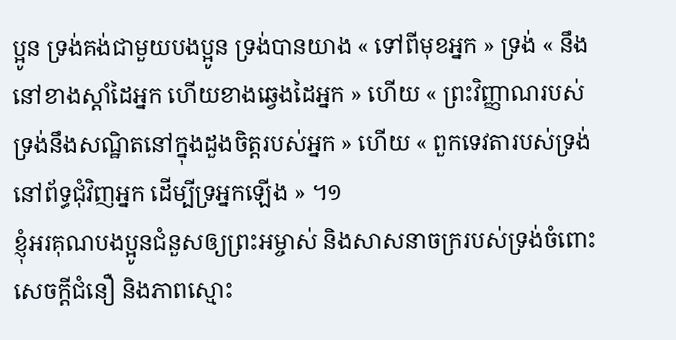ប្អូន ទ្រង់គង់ជាមួយបងប្អូន ទ្រង់បានយាង « ទៅពីមុខអ្នក » ទ្រង់ « នឹងនៅខាងស្ដាំដៃអ្នក ហើយខាងឆ្វេងដៃអ្នក » ហើយ « ព្រះវិញ្ញាណរបស់ទ្រង់នឹងសណ្ឋិតនៅក្នុងដួងចិត្តរបស់អ្នក » ហើយ « ពួកទេវតារបស់ទ្រង់នៅព័ទ្ធជុំវិញអ្នក ដើម្បីទ្រអ្នកឡើង » ។១
ខ្ញុំអរគុណបងប្អូនជំនួសឲ្យព្រះអម្ចាស់ និងសាសនាចក្ររបស់ទ្រង់ចំពោះសេចក្ដីជំនឿ និងភាពស្មោះ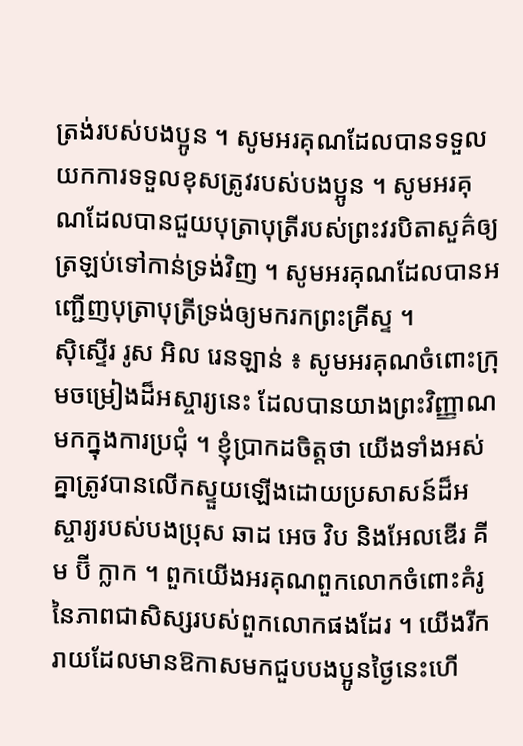ត្រង់របស់បងប្អូន ។ សូមអរគុណដែលបានទទួលយកការទទួលខុសត្រូវរបស់បងប្អូន ។ សូមអរគុណដែលបានជួយបុត្រាបុត្រីរបស់ព្រះវរបិតាសួគ៌ឲ្យត្រឡប់ទៅកាន់ទ្រង់វិញ ។ សូមអរគុណដែលបានអញ្ជើញបុត្រាបុត្រីទ្រង់ឲ្យមករកព្រះគ្រីស្ទ ។
ស៊ិស្ទើរ រូស អិល រេនឡាន់ ៖ សូមអរគុណចំពោះក្រុមចម្រៀងដ៏អស្ចារ្យនេះ ដែលបានយាងព្រះវិញ្ញាណមកក្នុងការប្រជុំ ។ ខ្ញុំប្រាកដចិត្តថា យើងទាំងអស់គ្នាត្រូវបានលើកស្ទួយឡើងដោយប្រសាសន៍ដ៏អស្ចារ្យរបស់បងប្រុស ឆាដ អេច វិប និងអែលឌើរ គីម ប៊ី ក្លាក ។ ពួកយើងអរគុណពួកលោកចំពោះគំរូនៃភាពជាសិស្សរបស់ពួកលោកផងដែរ ។ យើងរីករាយដែលមានឱកាសមកជួបបងប្អូនថ្ងៃនេះហើ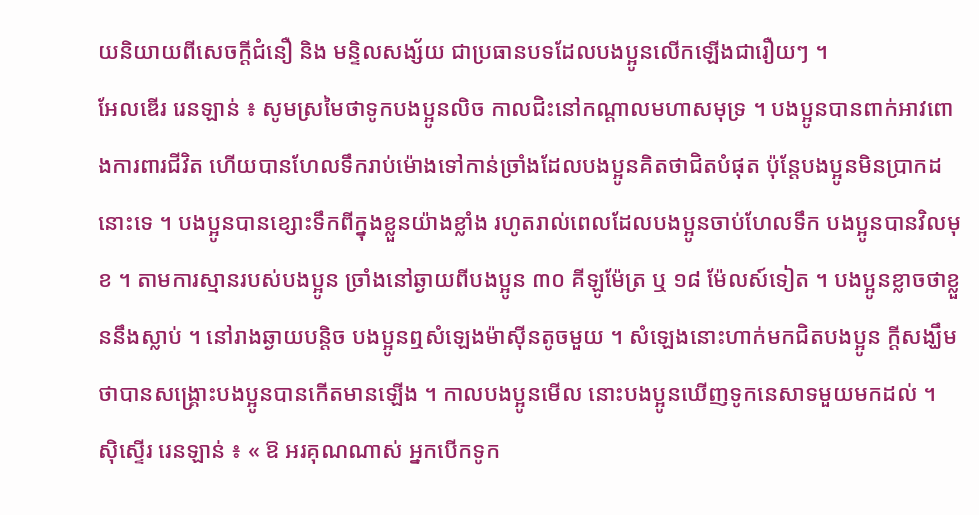យនិយាយពីសេចក្ដីជំនឿ និង មន្ទិលសង្ស័យ ជាប្រធានបទដែលបងប្អូនលើកឡើងជារឿយៗ ។
អែលឌើរ រេនឡាន់ ៖ សូមស្រមៃថាទូកបងប្អូនលិច កាលជិះនៅកណ្ដាលមហាសមុទ្រ ។ បងប្អូនបានពាក់អាវពោងការពារជីវិត ហើយបានហែលទឹករាប់ម៉ោងទៅកាន់ច្រាំងដែលបងប្អូនគិតថាជិតបំផុត ប៉ុន្ដែបងប្អូនមិនប្រាកដនោះទេ ។ បងប្អូនបានខ្សោះទឹកពីក្នុងខ្លួនយ៉ាងខ្លាំង រហូតរាល់ពេលដែលបងប្អូនចាប់ហែលទឹក បងប្អូនបានវិលមុខ ។ តាមការស្មានរបស់បងប្អូន ច្រាំងនៅឆ្ងាយពីបងប្អូន ៣០ គីឡូម៉ែត្រ ឬ ១៨ ម៉ែលស៍ទៀត ។ បងប្អូនខ្លាចថាខ្លួននឹងស្លាប់ ។ នៅរាងឆ្ងាយបន្ដិច បងប្អូនឮសំឡេងម៉ាស៊ីនតូចមួយ ។ សំឡេងនោះហាក់មកជិតបងប្អូន ក្ដីសង្ឃឹមថាបានសង្គ្រោះបងប្អូនបានកើតមានឡើង ។ កាលបងប្អូនមើល នោះបងប្អូនឃើញទូកនេសាទមួយមកដល់ ។
ស៊ិស្ទើរ រេនឡាន់ ៖ « ឱ អរគុណណាស់ អ្នកបើកទូក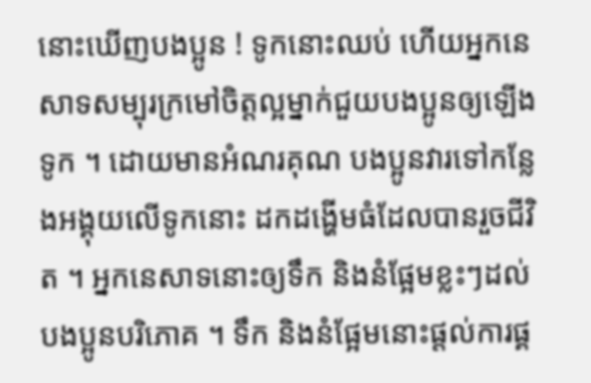នោះឃើញបងប្អូន ! ទូកនោះឈប់ ហើយអ្នកនេសាទសម្បុរក្រមៅចិត្តល្អម្នាក់ជួយបងប្អូនឲ្យឡើងទូក ។ ដោយមានអំណរគុណ បងប្អូនវារទៅកន្លែងអង្គុយលើទូកនោះ ដកដង្ហើមធំដែលបានរួចជីវិត ។ អ្នកនេសាទនោះឲ្យទឹក និងនំផ្អែមខ្លះៗដល់បងប្អូនបរិភោគ ។ ទឹក និងនំផ្អែមនោះផ្ដល់ការផ្គ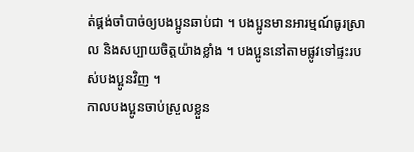ត់ផ្គង់ចាំបាច់ឲ្យបងប្អូនឆាប់ជា ។ បងប្អូនមានអារម្មណ៍ធូរស្រាល និងសប្បាយចិត្តយ៉ាងខ្លាំង ។ បងប្អូននៅតាមផ្លូវទៅផ្ទះរបស់បងប្អូនវិញ ។
កាលបងប្អូនចាប់ស្រួលខ្លួន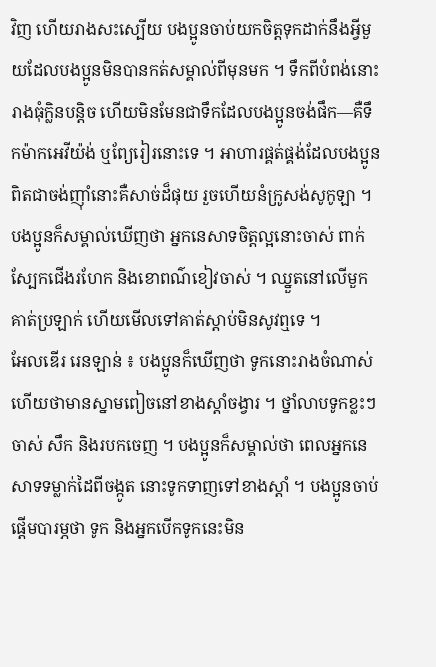វិញ ហើយរាងសះស្បើយ បងប្អូនចាប់យកចិត្តទុកដាក់នឹងអ្វីមួយដែលបងប្អូនមិនបានកត់សម្គាល់ពីមុនមក ។ ទឹកពីបំពង់នោះរាងធុំក្លិនបន្ដិច ហើយមិនមែនជាទឹកដែលបងប្អូនចង់ផឹក—គឺទឹកម៉ាកអេវីយ៉ង់ ឬព្យែរៀរនោះទេ ។ អាហារផ្គត់ផ្គង់ដែលបងប្អូនពិតជាចង់ញ៉ាំនោះគឺសាច់ដ៏ផុយ រួចហើយនំក្រូសង់សូកូឡា ។ បងប្អូនក៏សម្គាល់ឃើញថា អ្នកនេសាទចិត្តល្អនោះចាស់ ពាក់ស្បែកជើងរហែក និងខោពណ៌ខៀវចាស់ ។ ឈ្នួតនៅលើមួកគាត់ប្រឡាក់ ហើយមើលទៅគាត់ស្ដាប់មិនសូវឮទេ ។
អែលឌើរ រេនឡាន់ ៖ បងប្អូនក៏ឃើញថា ទូកនោះរាងចំណាស់ ហើយថាមានស្នាមពៀចនៅខាងស្ដាំចង្វារ ។ ថ្នាំលាបទូកខ្លះៗចាស់ សឹក និងរបកចេញ ។ បងប្អូនក៏សម្គាល់ថា ពេលអ្នកនេសាទទម្លាក់ដៃពីចង្កូត នោះទូកទាញទៅខាងស្ដាំ ។ បងប្អូនចាប់ផ្ដើមបារម្ភថា ទូក និងអ្នកបើកទូកនេះមិន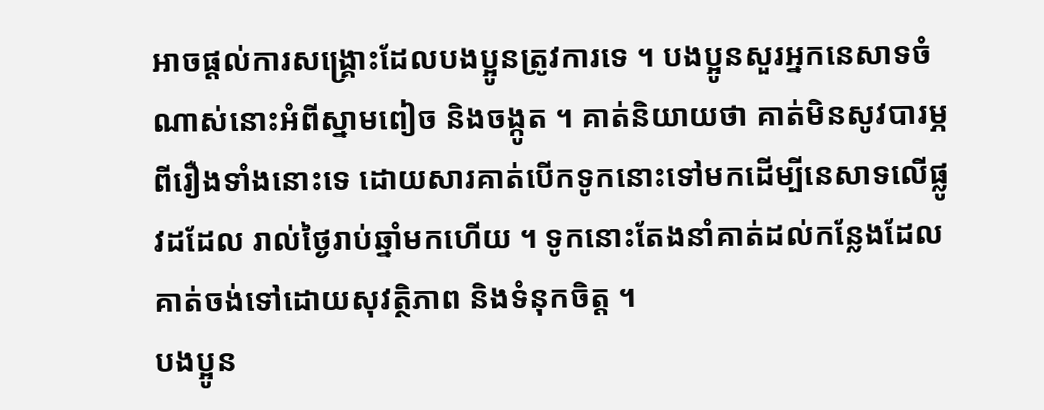អាចផ្ដល់ការសង្គ្រោះដែលបងប្អូនត្រូវការទេ ។ បងប្អូនសួរអ្នកនេសាទចំណាស់នោះអំពីស្នាមពៀច និងចង្កូត ។ គាត់និយាយថា គាត់មិនសូវបារម្ភពីរឿងទាំងនោះទេ ដោយសារគាត់បើកទូកនោះទៅមកដើម្បីនេសាទលើផ្លូវដដែល រាល់ថ្ងៃរាប់ឆ្នាំមកហើយ ។ ទូកនោះតែងនាំគាត់ដល់កន្លែងដែលគាត់ចង់ទៅដោយសុវត្ថិភាព និងទំនុកចិត្ត ។
បងប្អូន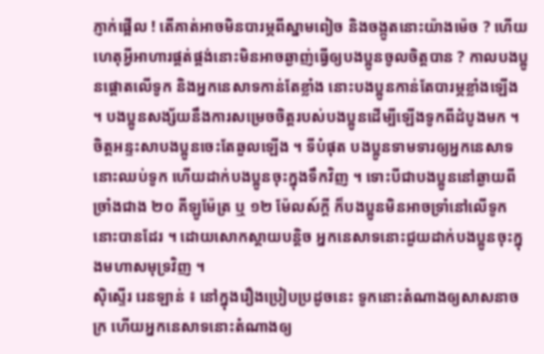ភ្ញាក់ផ្អើល ! តើគាត់អាចមិនបារម្ភពីស្នាមពៀច និងចង្កូតនោះយ៉ាងម៉េច ? ហើយហេតុអ្វីអាហារផ្គត់ផ្គង់នោះមិនអាចឆ្ងាញ់ធ្វើឲ្យបងប្អូនចូលចិត្តបាន ? កាលបងប្អូនផ្ដោតលើទូក និងអ្នកនេសាទកាន់តែខ្លាំង នោះបងប្អូនកាន់តែបារម្ភខ្លាំងឡើង ។ បងប្អូនសង្ស័យនឹងការសម្រេចចិត្តរបស់បងប្អូនដើម្បីឡើងទូកពីដំបូងមក ។ ចិត្តអន្ទះសាបងប្អូនចេះតែឆួលឡើង ។ ទីបំផុត បងប្អូនទាមទារឲ្យអ្នកនេសាទនោះឈប់ទូក ហើយដាក់បងប្អូនចុះក្នុងទឹកវិញ ។ ទោះបីជាបងប្អូននៅឆ្ងាយពីច្រាំងជាង ២០ គីឡូម៉ែត្រ ឬ ១២ ម៉ែលស៍ក្ដី ក៏បងប្អូនមិនអាចទ្រាំនៅលើទូកនោះបានដែរ ។ ដោយសោកស្ដាយបន្ដិច អ្នកនេសាទនោះជួយដាក់បងប្អូនចុះក្នុងមហាសមុទ្រវិញ ។
ស៊ិស្ទើរ រេនឡាន់ ៖ នៅក្នុងរឿងប្រៀបប្រដូចនេះ ទូកនោះតំណាងឲ្យសាសនាចក្រ ហើយអ្នកនេសាទនោះតំណាងឲ្យ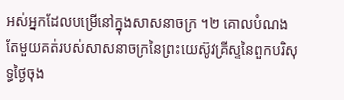អស់អ្នកដែលបម្រើនៅក្នុងសាសនាចក្រ ។២ គោលបំណងតែមួយគត់របស់សាសនាចក្រនៃព្រះយេស៊ូវគ្រីស្ទនៃពួកបរិសុទ្ធថ្ងៃចុង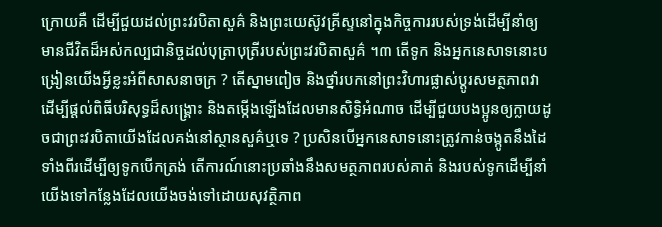ក្រោយគឺ ដើម្បីជួយដល់ព្រះវរបិតាសួគ៌ និងព្រះយេស៊ូវគ្រីស្ទនៅក្នុងកិច្ចការរបស់ទ្រង់ដើម្បីនាំឲ្យមានជីវិតដ៏អស់កល្បជានិច្ចដល់បុត្រាបុត្រីរបស់ព្រះវរបិតាសួគ៌ ។៣ តើទូក និងអ្នកនេសាទនោះបង្រៀនយើងអ្វីខ្លះអំពីសាសនាចក្រ ? តើស្នាមពៀច និងថ្នាំរបកនៅព្រះវិហារផ្លាស់ប្ដូរសមត្ថភាពវាដើម្បីផ្ដល់ពិធីបរិសុទ្ធដ៏សង្គ្រោះ និងតម្កើងឡើងដែលមានសិទ្ធិអំណាច ដើម្បីជួយបងប្អូនឲ្យក្លាយដូចជាព្រះវរបិតាយើងដែលគង់នៅស្ថានសួគ៌ឬទេ ? ប្រសិនបើអ្នកនេសាទនោះត្រូវកាន់ចង្កូតនឹងដៃទាំងពីរដើម្បីឲ្យទូកបើកត្រង់ តើការណ៍នោះប្រឆាំងនឹងសមត្ថភាពរបស់គាត់ និងរបស់ទូកដើម្បីនាំយើងទៅកន្លែងដែលយើងចង់ទៅដោយសុវត្ថិភាព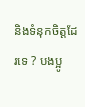និងទំនុកចិត្តដែរទេ ? បងប្អូ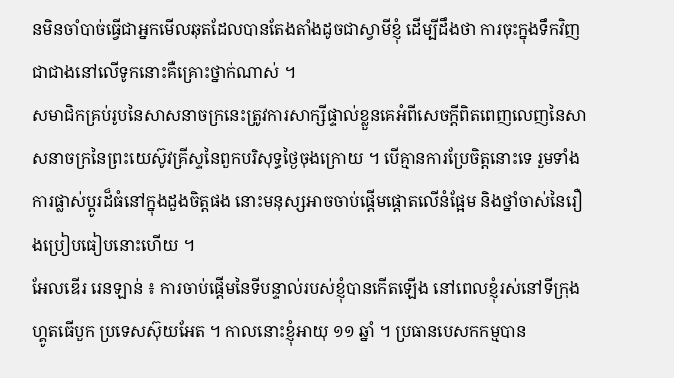នមិនចាំបាច់ធ្វើជាអ្នកមើលឆុតដែលបានតែងតាំងដូចជាស្វាមីខ្ញុំ ដើម្បីដឹងថា ការចុះក្នុងទឹកវិញជាជាងនៅលើទូកនោះគឺគ្រោះថ្នាក់ណាស់ ។
សមាជិកគ្រប់រូបនៃសាសនាចក្រនេះត្រូវការសាក្សីផ្ទាល់ខ្លួនគេអំពីសេចក្ដីពិតពេញលេញនៃសាសនាចក្រនៃព្រះយេស៊ូវគ្រីស្ទនៃពួកបរិសុទ្ធថ្ងៃចុងក្រោយ ។ បើគ្មានការប្រែចិត្តនោះទេ រួមទាំងការផ្លាស់ប្ដូរដ៏ធំនៅក្នុងដួងចិត្តផង នោះមនុស្សអាចចាប់ផ្ដើមផ្ដោតលើនំផ្អែម និងថ្នាំចាស់នៃរឿងប្រៀបធៀបនោះហើយ ។
អែលឌើរ រេនឡាន់ ៖ ការចាប់ផ្ដើមនៃទីបន្ទាល់របស់ខ្ញុំបានកើតឡើង នៅពេលខ្ញុំរស់នៅទីក្រុងហ្គូតធើបួក ប្រទេសស៊ុយអែត ។ កាលនោះខ្ញុំអាយុ ១១ ឆ្នាំ ។ ប្រធានបេសកកម្មបាន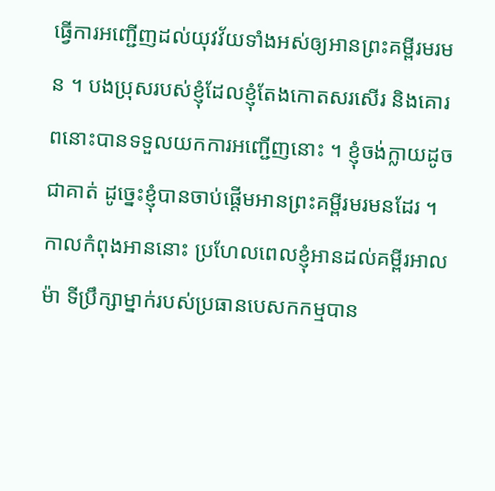ធ្វើការអញ្ជើញដល់យុវវ័យទាំងអស់ឲ្យអានព្រះគម្ពីរមរមន ។ បងប្រុសរបស់ខ្ញុំដែលខ្ញុំតែងកោតសរសើរ និងគោរពនោះបានទទួលយកការអញ្ជើញនោះ ។ ខ្ញុំចង់ក្លាយដូចជាគាត់ ដូច្នេះខ្ញុំបានចាប់ផ្ដើមអានព្រះគម្ពីរមរមនដែរ ។ កាលកំពុងអាននោះ ប្រហែលពេលខ្ញុំអានដល់គម្ពីរអាលម៉ា ទីប្រឹក្សាម្នាក់របស់ប្រធានបេសកកម្មបាន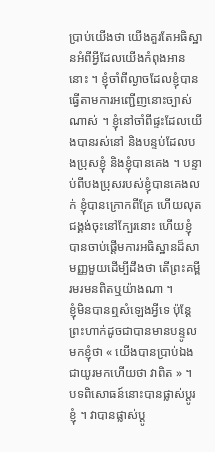ប្រាប់យើងថា យើងគួរតែអធិស្ឋានអំពីអ្វីដែលយើងកំពុងអាននោះ ។ ខ្ញុំចាំពីល្ងាចដែលខ្ញុំបានធ្វើតាមការអញ្ជើញនោះច្បាស់ណាស់ ។ ខ្ញុំនៅចាំពីផ្ទះដែលយើងបានរស់នៅ និងបន្ទប់ដែលបងប្រុសខ្ញុំ និងខ្ញុំបានគេង ។ បន្ទាប់ពីបងប្រុសរបស់ខ្ញុំបានគេងលក់ ខ្ញុំបានក្រោកពីគ្រែ ហើយលុតជង្គង់ចុះនៅក្បែរនោះ ហើយខ្ញុំបានចាប់ផ្ដើមការអធិស្ឋានដ៏សាមញ្ញមួយដើម្បីដឹងថា តើព្រះគម្ពីរមរមនពិតឬយ៉ាងណា ។
ខ្ញុំមិនបានឮសំឡេងអ្វីទេ ប៉ុន្ដែព្រះហាក់ដូចជាបានមានបន្ទូលមកខ្ញុំថា « យើងបានប្រាប់ឯងជាយូរមកហើយថា វាពិត » ។ បទពិសោធន៍នោះបានផ្លាស់ប្ដូរខ្ញុំ ។ វាបានផ្លាស់ប្ដូ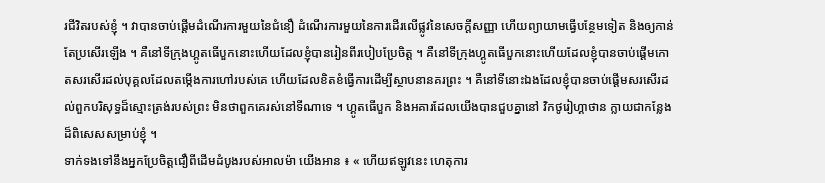រជីវិតរបស់ខ្ញុំ ។ វាបានចាប់ផ្ដើមដំណើរការមួយនៃជំនឿ ដំណើរការមួយនៃការដើរលើផ្លូវនៃសេចក្ដីសញ្ញា ហើយព្យាយាមធ្វើបន្ថែមទៀត និងឲ្យកាន់តែប្រសើរឡើង ។ គឺនៅទីក្រុងហ្គូតធើបួកនោះហើយដែលខ្ញុំបានរៀនពីរបៀបប្រែចិត្ត ។ គឺនៅទីក្រុងហ្គូតធើបួកនោះហើយដែលខ្ញុំបានចាប់ផ្ដើមកោតសរសើរដល់បុគ្គលដែលតម្កើងការហៅរបស់គេ ហើយដែលខិតខំធ្វើការដើម្បីស្ថាបនានគរព្រះ ។ គឺនៅទីនោះឯងដែលខ្ញុំបានចាប់ផ្ដើមសរសើរដល់ពួកបរិសុទ្ធដ៏ស្មោះត្រង់របស់ព្រះ មិនថាពួកគេរស់នៅទីណាទេ ។ ហ្គូតធើបួក និងអគារដែលយើងបានជួបគ្នានៅ វិកថូរៀហ្គាថាន ក្លាយជាកន្លែងដ៏ពិសេសសម្រាប់ខ្ញុំ ។
ទាក់ទងទៅនឹងអ្នកប្រែចិត្តជឿពីដើមដំបូងរបស់អាលម៉ា យើងអាន ៖ « ហើយឥឡូវនេះ ហេតុការ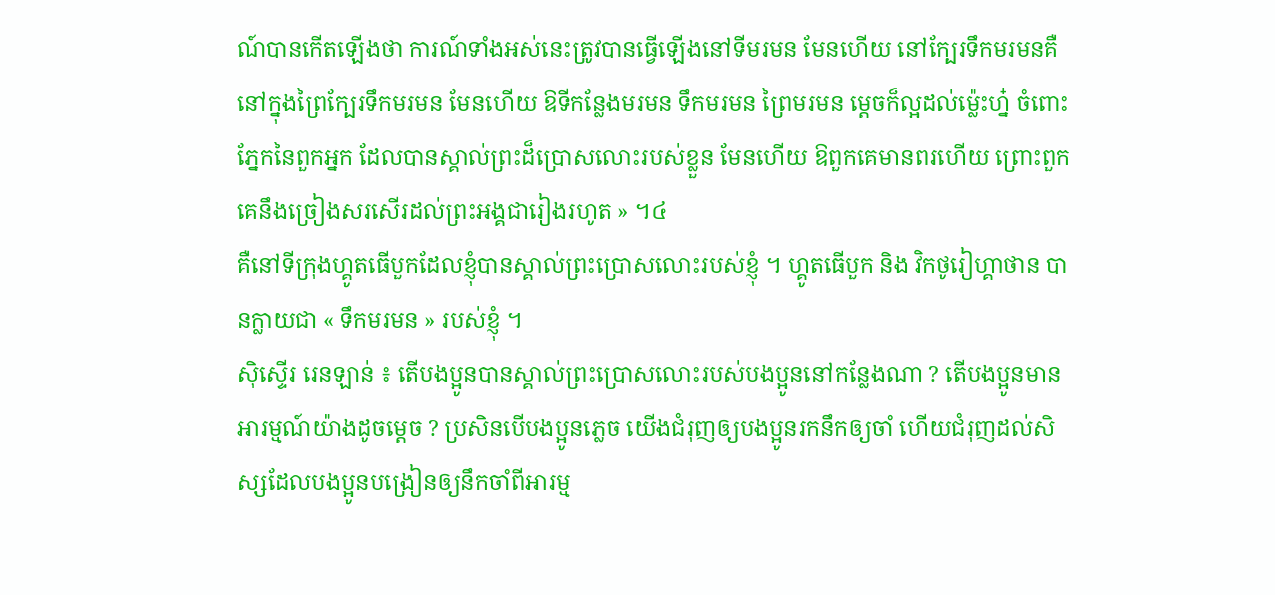ណ៍បានកើតឡើងថា ការណ៍ទាំងអស់នេះត្រូវបានធ្វើឡើងនៅទីមរមន មែនហើយ នៅក្បែរទឹកមរមនគឺនៅក្នុងព្រៃក្បែរទឹកមរមន មែនហើយ ឱទីកន្លែងមរមន ទឹកមរមន ព្រៃមរមន ម្ដេចក៏ល្អដល់ម្ល៉េះហ្ន៎ ចំពោះភ្នែកនៃពួកអ្នក ដែលបានស្គាល់ព្រះដ៏ប្រោសលោះរបស់ខ្លួន មែនហើយ ឱពួកគេមានពរហើយ ព្រោះពួកគេនឹងច្រៀងសរសើរដល់ព្រះអង្គជារៀងរហូត » ។៤
គឺនៅទីក្រុងហ្គូតធើបួកដែលខ្ញុំបានស្គាល់ព្រះប្រោសលោះរបស់ខ្ញុំ ។ ហ្គូតធើបួក និង វិកថូរៀហ្គាថាន បានក្លាយជា « ទឹកមរមន » របស់ខ្ញុំ ។
ស៊ិស្ទើរ រេនឡាន់ ៖ តើបងប្អូនបានស្គាល់ព្រះប្រោសលោះរបស់បងប្អូននៅកន្លែងណា ? តើបងប្អូនមានអារម្មណ៍យ៉ាងដូចម្ដេច ? ប្រសិនបើបងប្អូនភ្លេច យើងជំរុញឲ្យបងប្អូនរកនឹកឲ្យចាំ ហើយជំរុញដល់សិស្សដែលបងប្អូនបង្រៀនឲ្យនឹកចាំពីអារម្ម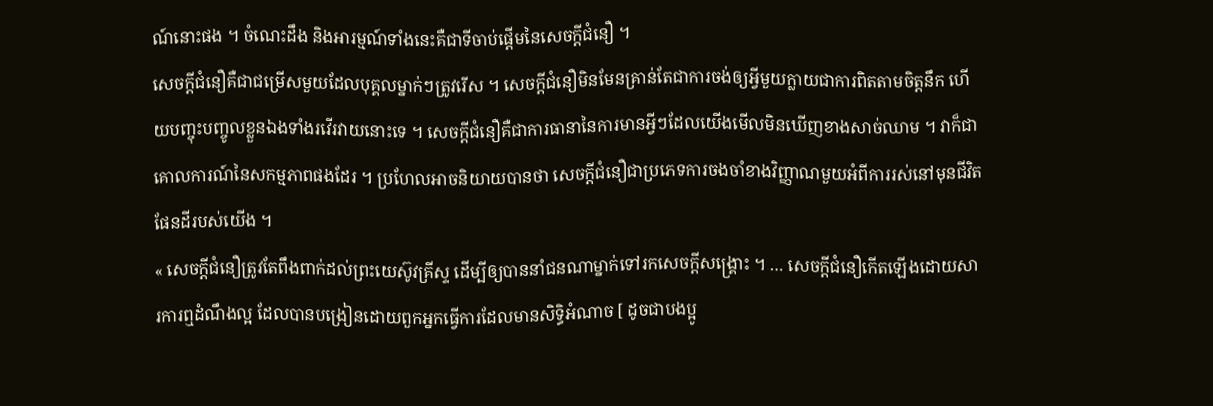ណ៍នោះផង ។ ចំណេះដឹង និងអារម្មណ៍ទាំងនេះគឺជាទីចាប់ផ្ដើមនៃសេចក្ដីជំនឿ ។
សេចក្ដីជំនឿគឺជាជម្រើសមួយដែលបុគ្គលម្នាក់ៗត្រូវរើស ។ សេចក្ដីជំនឿមិនមែនគ្រាន់តែជាការចង់ឲ្យអ្វីមួយក្លាយជាការពិតតាមចិត្តនឹក ហើយបញ្ចុះបញ្ចូលខ្លួនឯងទាំងរវើរវាយនោះទេ ។ សេចក្ដីជំនឿគឺជាការធានានៃការមានអ្វីៗដែលយើងមើលមិនឃើញខាងសាច់ឈាម ។ វាក៏ជាគោលការណ៍នៃសកម្មភាពផងដែរ ។ ប្រហែលអាចនិយាយបានថា សេចក្ដីជំនឿជាប្រភេទការចងចាំខាងវិញ្ញាណមួយអំពីការរស់នៅមុនជីវិតផែនដីរបស់យើង ។
« សេចក្ដីជំនឿត្រូវតែពឹងពាក់ដល់ព្រះយេស៊ូវគ្រីស្ទ ដើម្បីឲ្យបាននាំជនណាម្នាក់ទៅរកសេចក្ដីសង្គ្រោះ ។ … សេចក្ដីជំនឿកើតឡើងដោយសារការឮដំណឹងល្អ ដែលបានបង្រៀនដោយពួកអ្នកធ្វើការដែលមានសិទ្ធិអំណាច [ ដូចជាបងប្អូ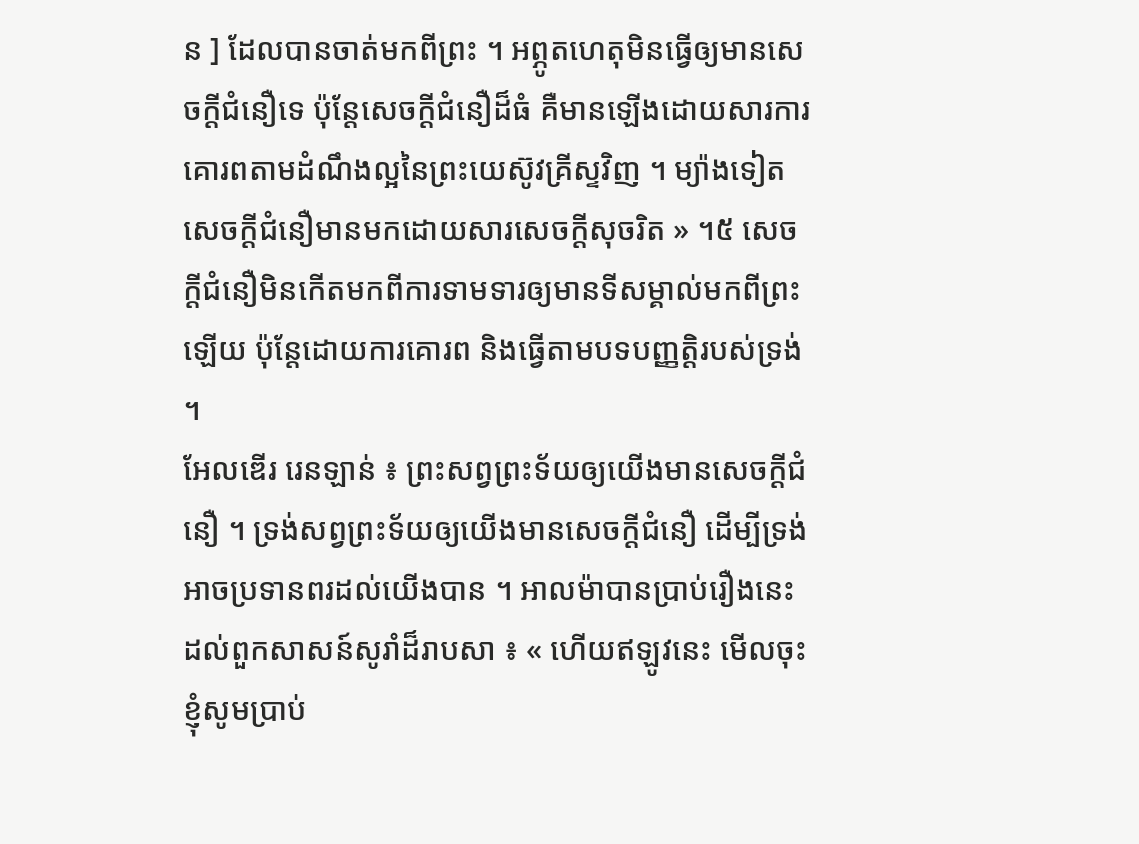ន ] ដែលបានចាត់មកពីព្រះ ។ អព្ភូតហេតុមិនធ្វើឲ្យមានសេចក្ដីជំនឿទេ ប៉ុន្តែសេចក្ដីជំនឿដ៏ធំ គឺមានឡើងដោយសារការគោរពតាមដំណឹងល្អនៃព្រះយេស៊ូវគ្រីស្ទវិញ ។ ម្យ៉ាងទៀត សេចក្ដីជំនឿមានមកដោយសារសេចក្ដីសុចរិត » ។៥ សេចក្ដីជំនឿមិនកើតមកពីការទាមទារឲ្យមានទីសម្គាល់មកពីព្រះឡើយ ប៉ុន្ដែដោយការគោរព និងធ្វើតាមបទបញ្ញត្តិរបស់ទ្រង់ ។
អែលឌើរ រេនឡាន់ ៖ ព្រះសព្វព្រះទ័យឲ្យយើងមានសេចក្ដីជំនឿ ។ ទ្រង់សព្វព្រះទ័យឲ្យយើងមានសេចក្ដីជំនឿ ដើម្បីទ្រង់អាចប្រទានពរដល់យើងបាន ។ អាលម៉ាបានប្រាប់រឿងនេះដល់ពួកសាសន៍សូរាំដ៏រាបសា ៖ « ហើយឥឡូវនេះ មើលចុះ ខ្ញុំសូមប្រាប់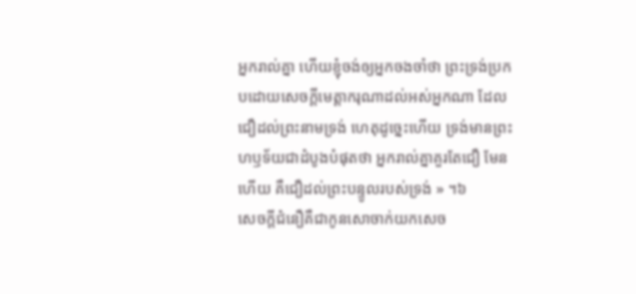អ្នករាល់គ្នា ហើយខ្ញុំចង់ឲ្យអ្នកចងចាំថា ព្រះទ្រង់ប្រកបដោយសេចក្ដីមេត្តាករុណាដល់អស់អ្នកណា ដែលជឿដល់ព្រះនាមទ្រង់ ហេតុដូច្នេះហើយ ទ្រង់មានព្រះហឫទ័យជាដំបូងបំផុតថា អ្នករាល់គ្នាគួរតែជឿ មែនហើយ គឺជឿដល់ព្រះបន្ទូលរបស់ទ្រង់ » ។៦
សេចក្ដីជំនឿគឺជាកូនសោចាក់យកសេច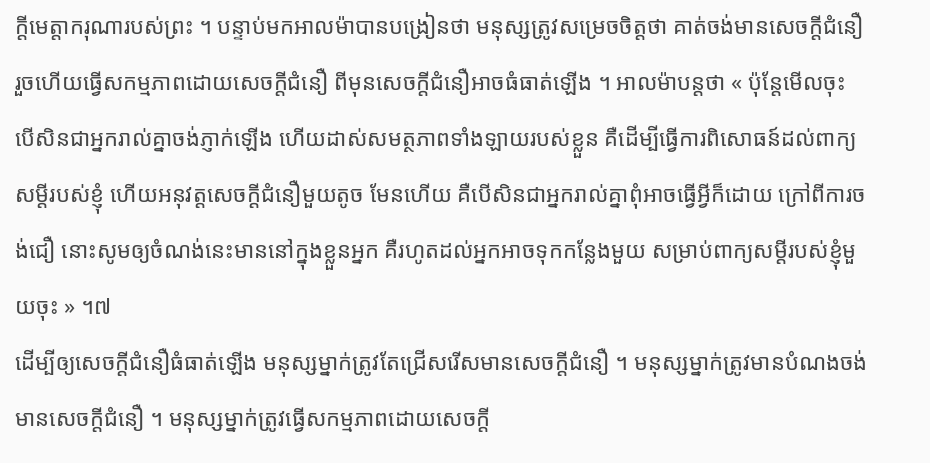ក្ដីមេត្តាករុណារបស់ព្រះ ។ បន្ទាប់មកអាលម៉ាបានបង្រៀនថា មនុស្សត្រូវសម្រេចចិត្តថា គាត់ចង់មានសេចក្ដីជំនឿ រួចហើយធ្វើសកម្មភាពដោយសេចក្ដីជំនឿ ពីមុនសេចក្តីជំនឿអាចធំធាត់ឡើង ។ អាលម៉ាបន្ដថា « ប៉ុន្តែមើលចុះ បើសិនជាអ្នករាល់គ្នាចង់ភ្ញាក់ឡើង ហើយដាស់សមត្ថភាពទាំងឡាយរបស់ខ្លួន គឺដើម្បីធ្វើការពិសោធន៍ដល់ពាក្យសម្ដីរបស់ខ្ញុំ ហើយអនុវត្តសេចក្ដីជំនឿមួយតូច មែនហើយ គឺបើសិនជាអ្នករាល់គ្នាពុំអាចធ្វើអ្វីក៏ដោយ ក្រៅពីការចង់ជឿ នោះសូមឲ្យចំណង់នេះមាននៅក្នុងខ្លួនអ្នក គឺរហូតដល់អ្នកអាចទុកកន្លែងមួយ សម្រាប់ពាក្យសម្ដីរបស់ខ្ញុំមួយចុះ » ។៧
ដើម្បីឲ្យសេចក្ដីជំនឿធំធាត់ឡើង មនុស្សម្នាក់ត្រូវតែជ្រើសរើសមានសេចក្ដីជំនឿ ។ មនុស្សម្នាក់ត្រូវមានបំណងចង់មានសេចក្ដីជំនឿ ។ មនុស្សម្នាក់ត្រូវធ្វើសកម្មភាពដោយសេចក្ដី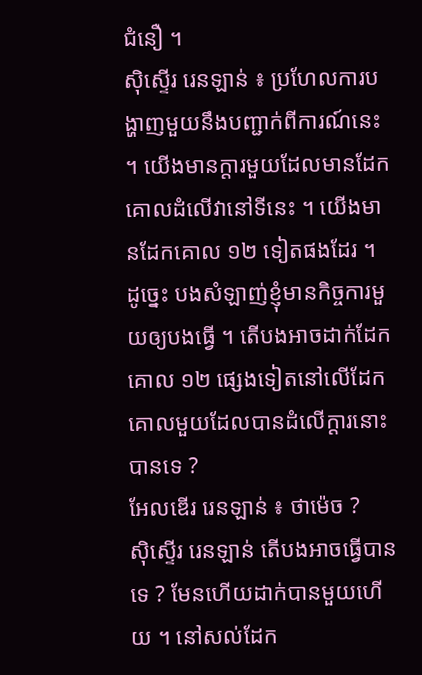ជំនឿ ។
ស៊ិស្ទើរ រេនឡាន់ ៖ ប្រហែលការបង្ហាញមួយនឹងបញ្ជាក់ពីការណ៍នេះ ។ យើងមានក្ដារមួយដែលមានដែកគោលដំលើវានៅទីនេះ ។ យើងមានដែកគោល ១២ ទៀតផងដែរ ។ ដូច្នេះ បងសំឡាញ់ខ្ញុំមានកិច្ចការមួយឲ្យបងធ្វើ ។ តើបងអាចដាក់ដែកគោល ១២ ផ្សេងទៀតនៅលើដែកគោលមួយដែលបានដំលើក្ដារនោះបានទេ ?
អែលឌើរ រេនឡាន់ ៖ ថាម៉េច ?
ស៊ិស្ទើរ រេនឡាន់ តើបងអាចធ្វើបានទេ ? មែនហើយដាក់បានមួយហើយ ។ នៅសល់ដែក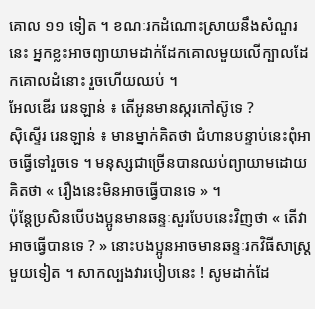គោល ១១ ទៀត ។ ខណៈរកដំណោះស្រាយនឹងសំណួរនេះ អ្នកខ្លះអាចព្យាយាមដាក់ដែកគោលមួយលើក្បាលដែកគោលដំនោះ រួចហើយឈប់ ។
អែលឌើរ រេនឡាន់ ៖ តើអូនមានស្ករកៅស៊ូទេ ?
ស៊ិស្ទើរ រេនឡាន់ ៖ មានម្នាក់គិតថា ជំហានបន្ទាប់នេះពុំអាចធ្វើទៅរួចទេ ។ មនុស្សជាច្រើនបានឈប់ព្យាយាមដោយគិតថា « រឿងនេះមិនអាចធ្វើបានទេ » ។
ប៉ុន្ដែប្រសិនបើបងប្អូនមានឆន្ទៈសួរបែបនេះវិញថា « តើវាអាចធ្វើបានទេ ? » នោះបងប្អូនអាចមានឆន្ទៈរកវិធីសាស្ដ្រមួយទៀត ។ សាកល្បងវារបៀបនេះ ! សូមដាក់ដែ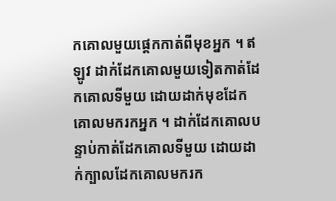កគោលមួយផ្ដេកកាត់ពីមុខអ្នក ។ ឥឡូវ ដាក់ដែកគោលមួយទៀតកាត់ដែកគោលទីមួយ ដោយដាក់មុខដែកគោលមករកអ្នក ។ ដាក់ដែកគោលបន្ទាប់កាត់ដែកគោលទីមួយ ដោយដាក់ក្បាលដែកគោលមករក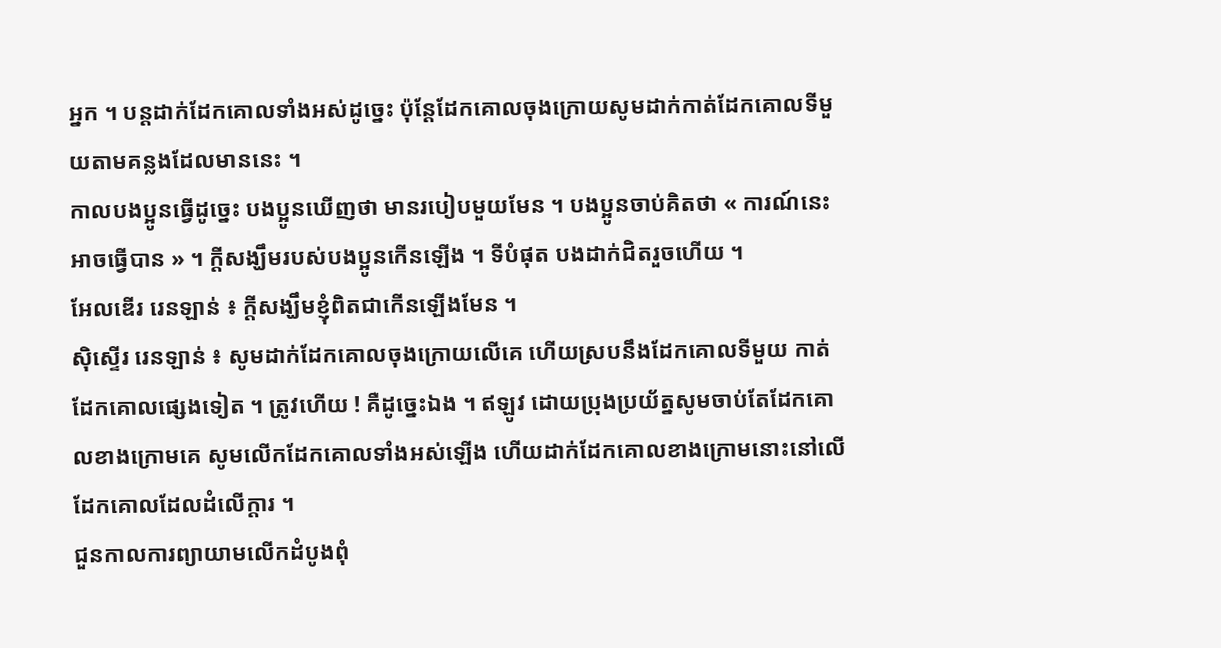អ្នក ។ បន្ដដាក់ដែកគោលទាំងអស់ដូច្នេះ ប៉ុន្ដែដែកគោលចុងក្រោយសូមដាក់កាត់ដែកគោលទីមួយតាមគន្លងដែលមាននេះ ។
កាលបងប្អូនធ្វើដូច្នេះ បងប្អូនឃើញថា មានរបៀបមួយមែន ។ បងប្អូនចាប់គិតថា « ការណ៍នេះអាចធ្វើបាន » ។ ក្ដីសង្ឃឹមរបស់បងប្អូនកើនឡើង ។ ទីបំផុត បងដាក់ជិតរួចហើយ ។
អែលឌើរ រេនឡាន់ ៖ ក្តីសង្ឃឹមខ្ញុំពិតជាកើនឡើងមែន ។
ស៊ិស្ទើរ រេនឡាន់ ៖ សូមដាក់ដែកគោលចុងក្រោយលើគេ ហើយស្របនឹងដែកគោលទីមួយ កាត់ដែកគោលផ្សេងទៀត ។ ត្រូវហើយ ! គឺដូច្នេះឯង ។ ឥឡូវ ដោយប្រុងប្រយ័ត្នសូមចាប់តែដែកគោលខាងក្រោមគេ សូមលើកដែកគោលទាំងអស់ឡើង ហើយដាក់ដែកគោលខាងក្រោមនោះនៅលើដែកគោលដែលដំលើក្ដារ ។
ជួនកាលការព្យាយាមលើកដំបូងពុំ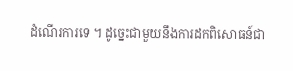ដំណើរការទេ ។ ដូច្នេះជាមួយនឹងការដកពិសោធន៍ជា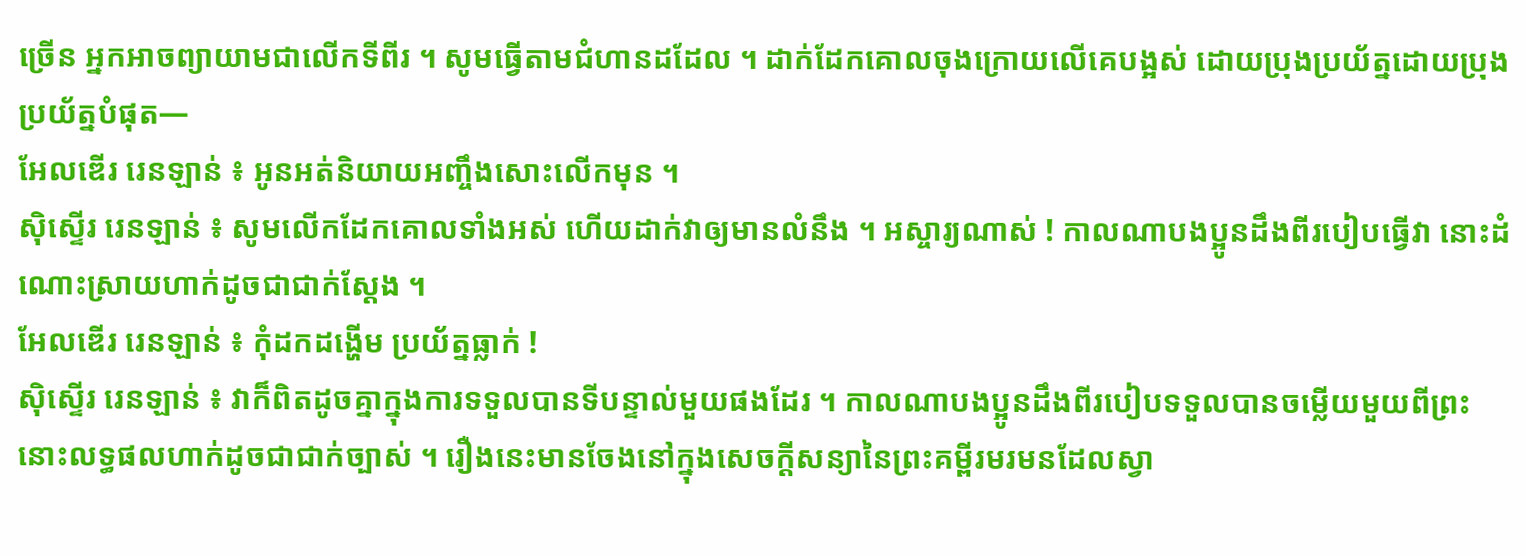ច្រើន អ្នកអាចព្យាយាមជាលើកទីពីរ ។ សូមធ្វើតាមជំហានដដែល ។ ដាក់ដែកគោលចុងក្រោយលើគេបង្អស់ ដោយប្រុងប្រយ័ត្នដោយប្រុងប្រយ័ត្នបំផុត—
អែលឌើរ រេនឡាន់ ៖ អូនអត់និយាយអញ្ចឹងសោះលើកមុន ។
ស៊ិស្ទើរ រេនឡាន់ ៖ សូមលើកដែកគោលទាំងអស់ ហើយដាក់វាឲ្យមានលំនឹង ។ អស្ចារ្យណាស់ ! កាលណាបងប្អូនដឹងពីរបៀបធ្វើវា នោះដំណោះស្រាយហាក់ដូចជាជាក់ស្ដែង ។
អែលឌើរ រេនឡាន់ ៖ កុំដកដង្ហើម ប្រយ័ត្នធ្លាក់ !
ស៊ិស្ទើរ រេនឡាន់ ៖ វាក៏ពិតដូចគ្នាក្នុងការទទួលបានទីបន្ទាល់មួយផងដែរ ។ កាលណាបងប្អូនដឹងពីរបៀបទទួលបានចម្លើយមួយពីព្រះ នោះលទ្ធផលហាក់ដូចជាជាក់ច្បាស់ ។ រឿងនេះមានចែងនៅក្នុងសេចក្ដីសន្យានៃព្រះគម្ពីរមរមនដែលស្វា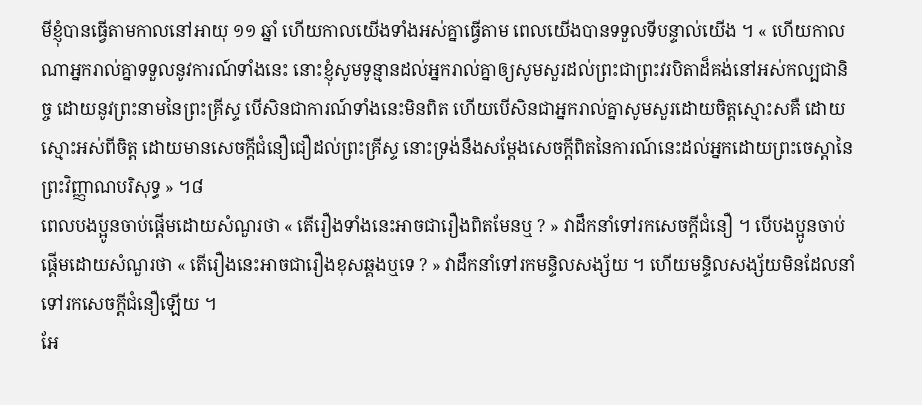មីខ្ញុំបានធ្វើតាមកាលនៅអាយុ ១១ ឆ្នាំ ហើយកាលយើងទាំងអស់គ្នាធ្វើតាម ពេលយើងបានទទួលទីបន្ទាល់យើង ។ « ហើយកាលណាអ្នករាល់គ្នាទទួលនូវការណ៍ទាំងនេះ នោះខ្ញុំសូមទូន្មានដល់អ្នករាល់គ្នាឲ្យសូមសួរដល់ព្រះជាព្រះវរបិតាដ៏គង់នៅអស់កល្បជានិច្ច ដោយនូវព្រះនាមនៃព្រះគ្រីស្ទ បើសិនជាការណ៍ទាំងនេះមិនពិត ហើយបើសិនជាអ្នករាល់គ្នាសូមសួរដោយចិត្តស្មោះសគឺ ដោយស្មោះអស់ពីចិត្ត ដោយមានសេចក្តីជំនឿជឿដល់ព្រះគ្រីស្ទ នោះទ្រង់នឹងសម្ដែងសេចក្តីពិតនៃការណ៍នេះដល់អ្នកដោយព្រះចេស្តានៃព្រះវិញ្ញាណបរិសុទ្ធ » ។៨
ពេលបងប្អូនចាប់ផ្ដើមដោយសំណួរថា « តើរឿងទាំងនេះអាចជារឿងពិតមែនឬ ? » វាដឹកនាំទៅរកសេចក្ដីជំនឿ ។ បើបងប្អូនចាប់ផ្ដើមដោយសំណួរថា « តើរឿងនេះអាចជារឿងខុសឆ្គងឬទេ ? » វាដឹកនាំទៅរកមន្ទិលសង្ស័យ ។ ហើយមន្ទិលសង្ស័យមិនដែលនាំទៅរកសេចក្ដីជំនឿឡើយ ។
អែ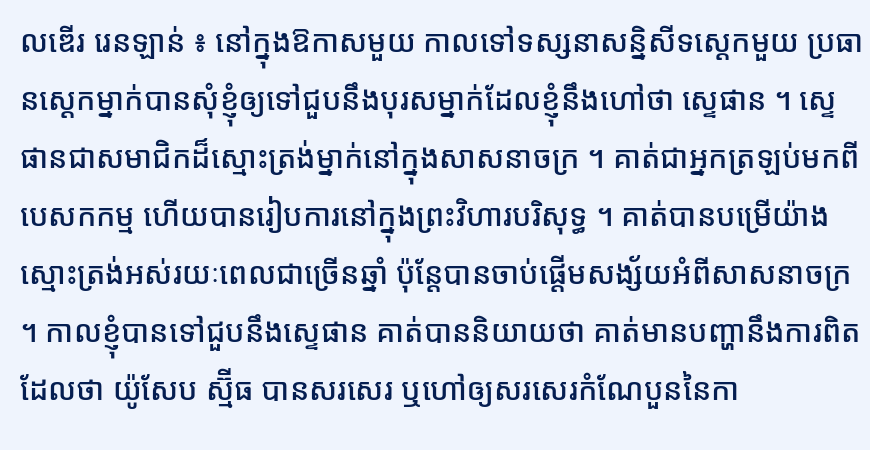លឌើរ រេនឡាន់ ៖ នៅក្នុងឱកាសមួយ កាលទៅទស្សនាសន្និសីទស្ដេកមួយ ប្រធានស្ដេកម្នាក់បានសុំខ្ញុំឲ្យទៅជួបនឹងបុរសម្នាក់ដែលខ្ញុំនឹងហៅថា ស្ទេផាន ។ ស្ទេផានជាសមាជិកដ៏ស្មោះត្រង់ម្នាក់នៅក្នុងសាសនាចក្រ ។ គាត់ជាអ្នកត្រឡប់មកពីបេសកកម្ម ហើយបានរៀបការនៅក្នុងព្រះវិហារបរិសុទ្ធ ។ គាត់បានបម្រើយ៉ាងស្មោះត្រង់អស់រយៈពេលជាច្រើនឆ្នាំ ប៉ុន្ដែបានចាប់ផ្ដើមសង្ស័យអំពីសាសនាចក្រ ។ កាលខ្ញុំបានទៅជួបនឹងស្ទេផាន គាត់បាននិយាយថា គាត់មានបញ្ហានឹងការពិតដែលថា យ៉ូសែប ស្ម៊ីធ បានសរសេរ ឬហៅឲ្យសរសេរកំណែបួននៃកា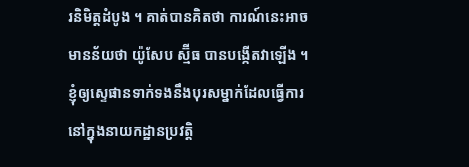រនិមិត្តដំបូង ។ គាត់បានគិតថា ការណ៍នេះអាចមានន័យថា យ៉ូសែប ស្ម៊ីធ បានបង្កើតវាឡើង ។
ខ្ញុំឲ្យស្ទេផានទាក់ទងនឹងបុរសម្នាក់ដែលធ្វើការនៅក្នុងនាយកដ្ឋានប្រវត្តិ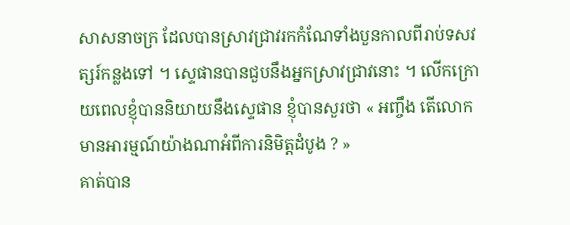សាសនាចក្រ ដែលបានស្រាវជ្រាវរកកំណែទាំងបួនកាលពីរាប់ទសវត្សរ៍កន្លងទៅ ។ ស្ទេផានបានជួបនឹងអ្នកស្រាវជ្រាវនោះ ។ លើកក្រោយពេលខ្ញុំបាននិយាយនឹងស្ទេផាន ខ្ញុំបានសួរថា « អញ្ចឹង តើលោកមានអារម្មណ៍យ៉ាងណាអំពីការនិមិត្តដំបូង ? »
គាត់បាន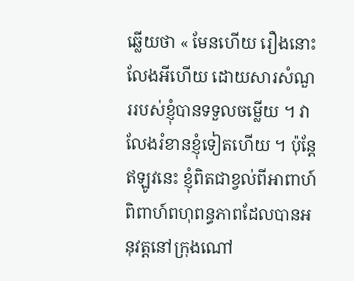ឆ្លើយថា « មែនហើយ រឿងនោះលែងអីហើយ ដោយសារសំណួររបស់ខ្ញុំបានទទួលចម្លើយ ។ វាលែងរំខានខ្ញុំទៀតហើយ ។ ប៉ុន្ដែឥឡូវនេះ ខ្ញុំពិតជាខ្វល់ពីអាពាហ៍ពិពាហ៍ពហុពន្ធភាពដែលបានអនុវត្តនៅក្រុងណៅ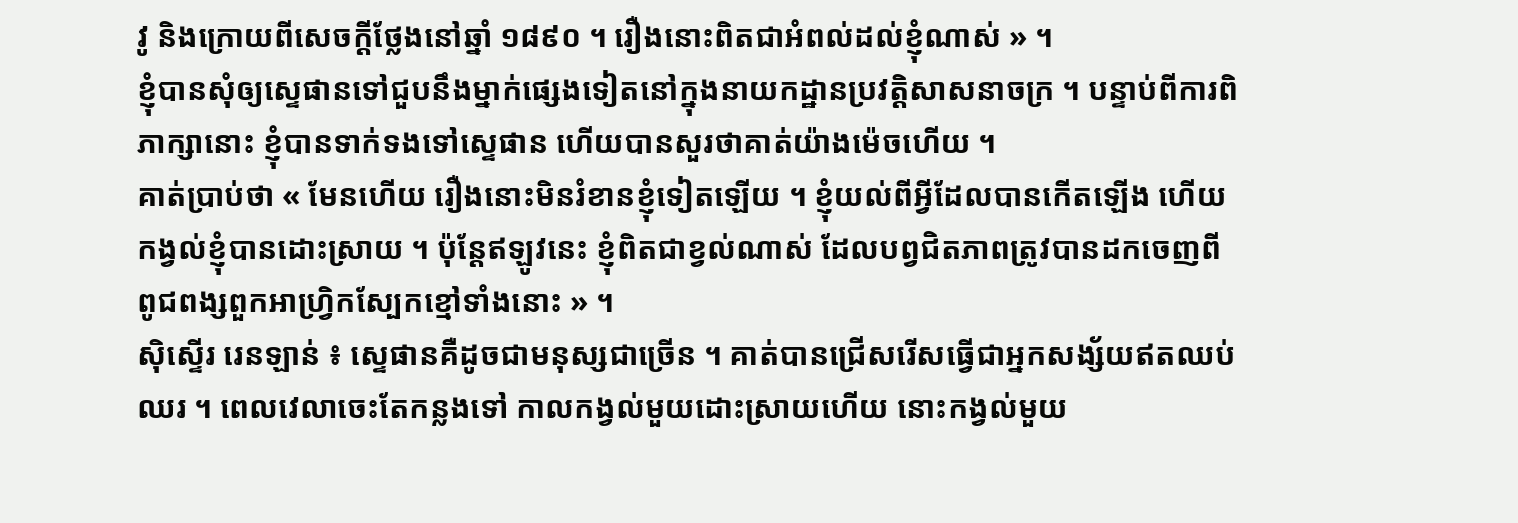វូ និងក្រោយពីសេចក្ដីថ្លែងនៅឆ្នាំ ១៨៩០ ។ រឿងនោះពិតជាអំពល់ដល់ខ្ញុំណាស់ » ។
ខ្ញុំបានសុំឲ្យស្ទេផានទៅជួបនឹងម្នាក់ផ្សេងទៀតនៅក្នុងនាយកដ្ឋានប្រវត្តិសាសនាចក្រ ។ បន្ទាប់ពីការពិភាក្សានោះ ខ្ញុំបានទាក់ទងទៅស្ទេផាន ហើយបានសួរថាគាត់យ៉ាងម៉េចហើយ ។
គាត់ប្រាប់ថា « មែនហើយ រឿងនោះមិនរំខានខ្ញុំទៀតឡើយ ។ ខ្ញុំយល់ពីអ្វីដែលបានកើតឡើង ហើយកង្វល់ខ្ញុំបានដោះស្រាយ ។ ប៉ុន្ដែឥឡូវនេះ ខ្ញុំពិតជាខ្វល់ណាស់ ដែលបព្វជិតភាពត្រូវបានដកចេញពីពូជពង្សពួកអាហ្វ្រិកស្បែកខ្មៅទាំងនោះ » ។
ស៊ិស្ទើរ រេនឡាន់ ៖ ស្ទេផានគឺដូចជាមនុស្សជាច្រើន ។ គាត់បានជ្រើសរើសធ្វើជាអ្នកសង្ស័យឥតឈប់ឈរ ។ ពេលវេលាចេះតែកន្លងទៅ កាលកង្វល់មួយដោះស្រាយហើយ នោះកង្វល់មួយ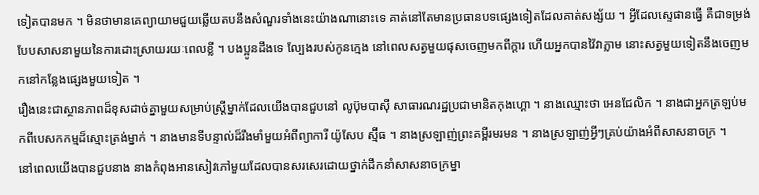ទៀតបានមក ។ មិនថាមានគេព្យាយាមជួយឆ្លើយតបនឹងសំណួរទាំងនេះយ៉ាងណានោះទេ គាត់នៅតែមានប្រធានបទផ្សេងទៀតដែលគាត់សង្ស័យ ។ អ្វីដែលស្ទេផានធ្វើ គឺជាទម្រង់បែបសាសនាមួយនៃការដោះស្រាយរយៈពេលខ្លី ។ បងប្អូនដឹងទេ ល្បែងរបស់កូនក្មេង នៅពេលសត្វមួយផុសចេញមកពីក្តារ ហើយអ្នកបានវ៉ៃវាភ្លាម នោះសត្វមួយទៀតនឹងចេញមកនៅកន្លែងផ្សេងមួយទៀត ។
រឿងនេះជាស្ថានភាពដ៏ខុសដាច់គ្នាមួយសម្រាប់ស្ដ្រីម្នាក់ដែលយើងបានជួបនៅ លូប៊ុមបាស៊ី សាធារណរដ្ឋប្រជាមានិតកុងហ្គោ ។ នាងឈ្មោះថា អេនជែលិក ។ នាងជាអ្នកត្រឡប់មកពីបេសកកម្មដ៏ស្មោះត្រង់ម្នាក់ ។ នាងមានទីបន្ទាល់ដ៏រឹងមាំមួយអំពីព្យាការី យ៉ូសែប ស្ម៊ីធ ។ នាងស្រឡាញ់ព្រះគម្ពីរមរមន ។ នាងស្រឡាញ់អ្វីៗគ្រប់យ៉ាងអំពីសាសនាចក្រ ។
នៅពេលយើងបានជួបនាង នាងកំពុងអានសៀវភៅមួយដែលបានសរសេរដោយថ្នាក់ដឹកនាំសាសនាចក្រម្នា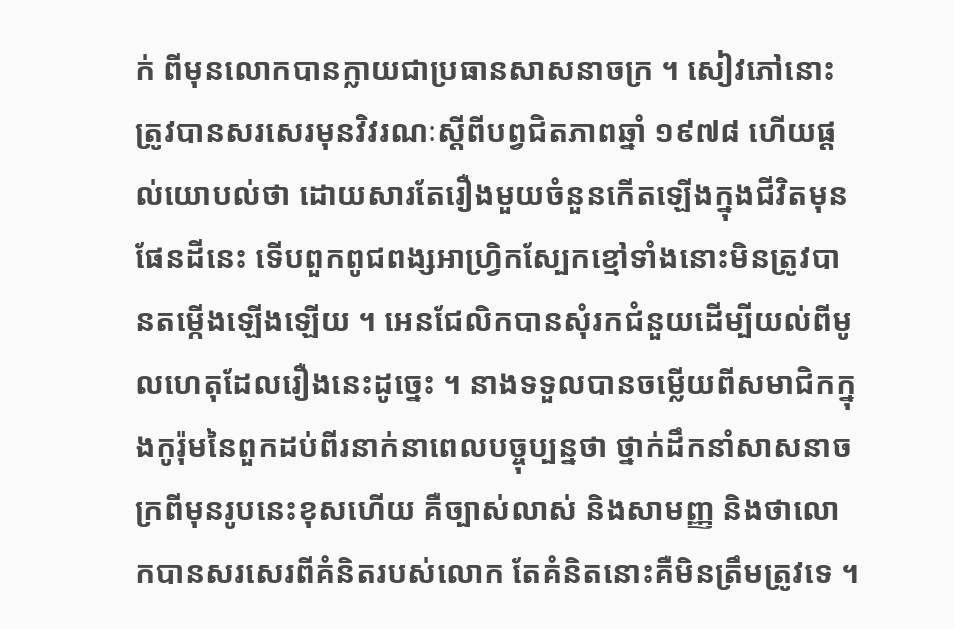ក់ ពីមុនលោកបានក្លាយជាប្រធានសាសនាចក្រ ។ សៀវភៅនោះត្រូវបានសរសេរមុនវិវរណៈស្ដីពីបព្វជិតភាពឆ្នាំ ១៩៧៨ ហើយផ្ដល់យោបល់ថា ដោយសារតែរឿងមួយចំនួនកើតឡើងក្នុងជីវិតមុនផែនដីនេះ ទើបពួកពូជពង្សអាហ្វ្រិកស្បែកខ្មៅទាំងនោះមិនត្រូវបានតម្កើងឡើងឡើយ ។ អេនជែលិកបានសុំរកជំនួយដើម្បីយល់ពីមូលហេតុដែលរឿងនេះដូច្នេះ ។ នាងទទួលបានចម្លើយពីសមាជិកក្នុងកូរ៉ុមនៃពួកដប់ពីរនាក់នាពេលបច្ចុប្បន្នថា ថ្នាក់ដឹកនាំសាសនាចក្រពីមុនរូបនេះខុសហើយ គឺច្បាស់លាស់ និងសាមញ្ញ និងថាលោកបានសរសេរពីគំនិតរបស់លោក តែគំនិតនោះគឺមិនត្រឹមត្រូវទេ ។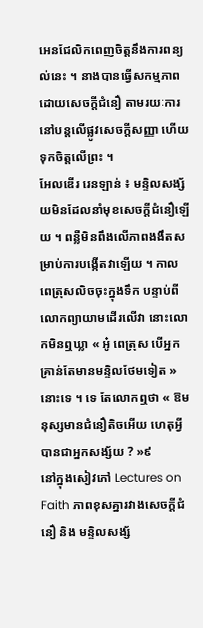អេនជែលិកពេញចិត្តនឹងការពន្យល់នេះ ។ នាងបានធ្វើសកម្មភាពដោយសេចក្ដីជំនឿ តាមរយៈការនៅបន្ដលើផ្លូវសេចក្ដីសញ្ញា ហើយទុកចិត្តលើព្រះ ។
អែលឌើរ រេនឡាន់ ៖ មន្ទិលសង្ស័យមិនដែលនាំមុខសេចក្ដីជំនឿឡើយ ។ ពន្លឺមិនពឹងលើភាពងងឹតសម្រាប់ការបង្កើតវាឡើយ ។ កាលពេត្រុសលិចចុះក្នុងទឹក បន្ទាប់ពីលោកព្យាយាមដើរលើវា នោះលោកមិនឮឃ្លា « អូ៎ ពេត្រុស បើអ្នកគ្រាន់តែមានមន្ទិលថែមទៀត » នោះទេ ។ ទេ តែលោកឮថា « ឱមនុស្សមានជំនឿតិចអើយ ហេតុអ្វីបានជាអ្នកសង្ស័យ ? »៩
នៅក្នុងសៀវភៅ Lectures on Faith ភាពខុសគ្នារវាងសេចក្ដីជំនឿ និង មន្ទិលសង្ស័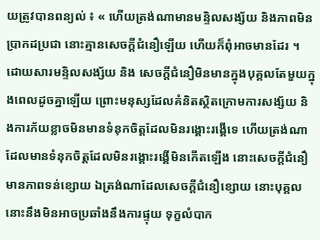យត្រូវបានពន្យល់ ៖ « ហើយត្រង់ណាមានមន្ទិលសង្ស័យ និងភាពមិនប្រាកដប្រជា នោះគ្មានសេចក្ដីជំនឿឡើយ ហើយក៏ពុំអាចមានដែរ ។ ដោយសារមន្ទិលសង្ស័យ និង សេចក្ដីជំនឿមិនមានក្នុងបុគ្គលតែមួយក្នុងពេលដូចគ្នាឡើយ ព្រោះមនុស្សដែលគំនិតស្ថិតក្រោមការសង្ស័យ និងការភ័យខ្លាចមិនមានទំនុកចិត្តដែលមិនរង្គោះរង្គើទេ ហើយត្រង់ណាដែលមានទំនុកចិត្តដែលមិនរង្គោះរង្គើមិនកើតឡើង នោះសេចក្ដីជំនឿមានភាពទន់ខ្សោយ ឯត្រង់ណាដែលសេចក្ដីជំនឿខ្សោយ នោះបុគ្គលនោះនឹងមិនអាចប្រឆាំងនឹងការផ្ទុយ ទុក្ខលំបាក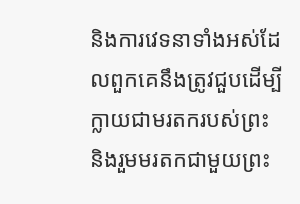និងការវេទនាទាំងអស់ដែលពួកគេនឹងត្រូវជួបដើម្បីក្លាយជាមរតករបស់ព្រះ និងរួមមរតកជាមួយព្រះ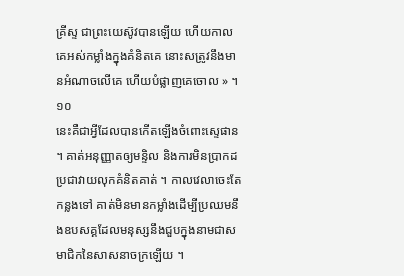គ្រីស្ទ ជាព្រះយេស៊ូវបានឡើយ ហើយកាលគេអស់កម្លាំងក្នុងគំនិតគេ នោះសត្រូវនឹងមានអំណាចលើគេ ហើយបំផ្លាញគេចោល » ។១០
នេះគឺជាអ្វីដែលបានកើតឡើងចំពោះស្ទេផាន ។ គាត់អនុញ្ញាតឲ្យមន្ទិល និងការមិនប្រាកដប្រជាវាយលុកគំនិតគាត់ ។ កាលវេលាចេះតែកន្លងទៅ គាត់មិនមានកម្លាំងដើម្បីប្រឈមនឹងឧបសគ្គដែលមនុស្សនឹងជួបក្នុងនាមជាសមាជិកនៃសាសនាចក្រឡើយ ។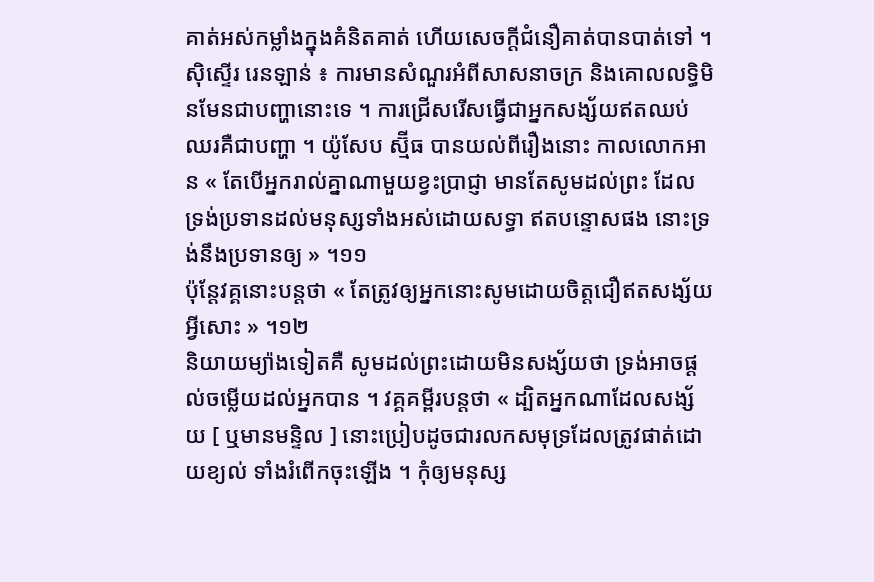គាត់អស់កម្លាំងក្នុងគំនិតគាត់ ហើយសេចក្ដីជំនឿគាត់បានបាត់ទៅ ។
ស៊ិស្ទើរ រេនឡាន់ ៖ ការមានសំណួរអំពីសាសនាចក្រ និងគោលលទ្ធិមិនមែនជាបញ្ហានោះទេ ។ ការជ្រើសរើសធ្វើជាអ្នកសង្ស័យឥតឈប់ឈរគឺជាបញ្ហា ។ យ៉ូសែប ស្ម៊ីធ បានយល់ពីរឿងនោះ កាលលោកអាន « តែបើអ្នករាល់គ្នាណាមួយខ្វះប្រាជ្ញា មានតែសូមដល់ព្រះ ដែលទ្រង់ប្រទានដល់មនុស្សទាំងអស់ដោយសទ្ធា ឥតបន្ទោសផង នោះទ្រង់នឹងប្រទានឲ្យ » ។១១
ប៉ុន្ដែវគ្គនោះបន្ដថា « តែត្រូវឲ្យអ្នកនោះសូមដោយចិត្តជឿឥតសង្ស័យអ្វីសោះ » ។១២
និយាយម្យ៉ាងទៀតគឺ សូមដល់ព្រះដោយមិនសង្ស័យថា ទ្រង់អាចផ្ដល់ចម្លើយដល់អ្នកបាន ។ វគ្គគម្ពីរបន្ដថា « ដ្បិតអ្នកណាដែលសង្ស័យ [ ឬមានមន្ទិល ] នោះប្រៀបដូចជារលកសមុទ្រដែលត្រូវផាត់ដោយខ្យល់ ទាំងរំពើកចុះឡើង ។ កុំឲ្យមនុស្ស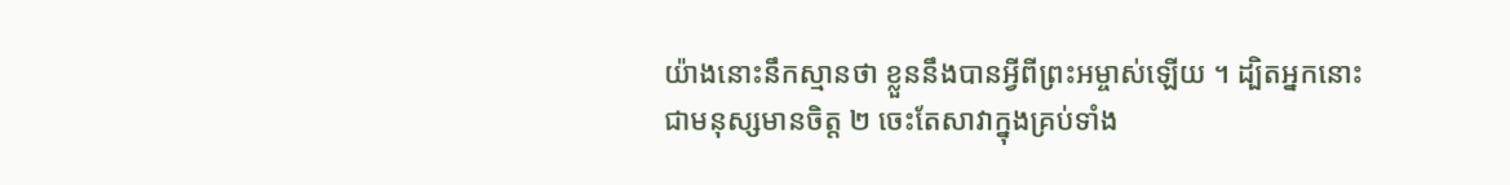យ៉ាងនោះនឹកស្មានថា ខ្លួននឹងបានអ្វីពីព្រះអម្ចាស់ឡើយ ។ ដ្បិតអ្នកនោះជាមនុស្សមានចិត្ត ២ ចេះតែសាវាក្នុងគ្រប់ទាំង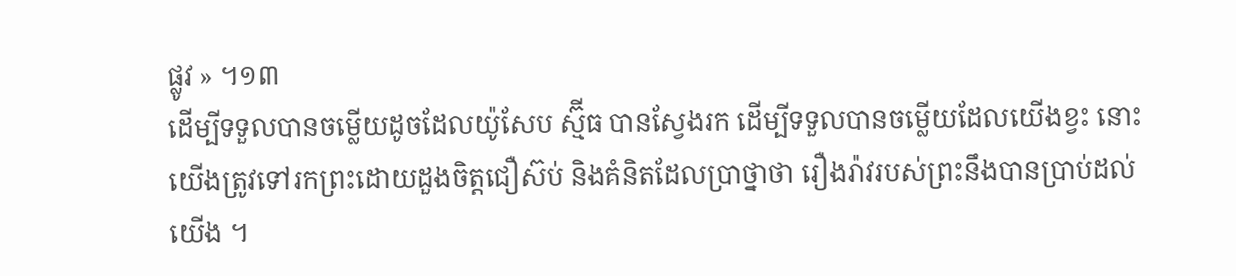ផ្លូវ » ។១៣
ដើម្បីទទួលបានចម្លើយដូចដែលយ៉ូសែប ស្ម៊ីធ បានស្វែងរក ដើម្បីទទួលបានចម្លើយដែលយើងខ្វះ នោះយើងត្រូវទៅរកព្រះដោយដួងចិត្តជឿស៊ប់ និងគំនិតដែលប្រាថ្នាថា រឿងរ៉ាវរបស់ព្រះនឹងបានប្រាប់ដល់យើង ។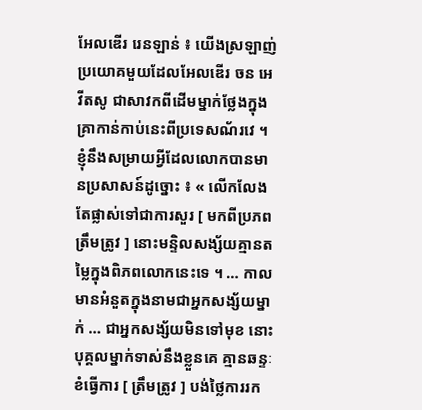អែលឌើរ រេនឡាន់ ៖ យើងស្រឡាញ់ប្រយោគមួយដែលអែលឌើរ ចន អេ វីតសូ ជាសាវកពីដើមម្នាក់ថ្លែងក្នុងគ្រាកាន់កាប់នេះពីប្រទេសណ័រវេ ។ ខ្ញុំនឹងសម្រាយអ្វីដែលលោកបានមានប្រសាសន៍ដូច្នោះ ៖ « លើកលែងតែផ្លាស់ទៅជាការសួរ [ មកពីប្រភពត្រឹមត្រូវ ] នោះមន្ទិលសង្ស័យគ្មានតម្លៃក្នុងពិភពលោកនេះទេ ។ … កាលមានអំនួតក្នុងនាមជាអ្នកសង្ស័យម្នាក់ … ជាអ្នកសង្ស័យមិនទៅមុខ នោះបុគ្គលម្នាក់ទាស់នឹងខ្លួនគេ គ្មានឆន្ទៈខំធ្វើការ [ ត្រឹមត្រូវ ] បង់ថ្លៃការរក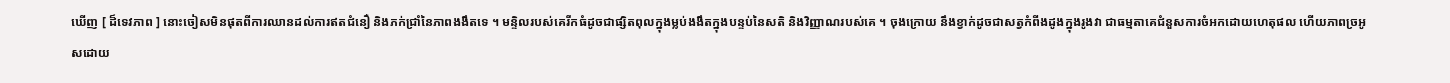ឃើញ [ ដ៏ទេវភាព ] នោះចៀសមិនផុតពីការឈានដល់ការឥតជំនឿ និងភក់ជ្រាំនៃភាពងងឹតទេ ។ មន្ទិលរបស់គេរីកធំដូចជាផ្សិតពុលក្នុងម្លប់ងងឹតក្នុងបន្ទប់នៃសតិ និងវិញ្ញាណរបស់គេ ។ ចុងក្រោយ នឹងខ្វាក់ដូចជាសត្វកំពីងដូងក្នុងរូងវា ជាធម្មតាគេជំនួសការចំអកដោយហេតុផល ហើយភាពច្រអូសដោយ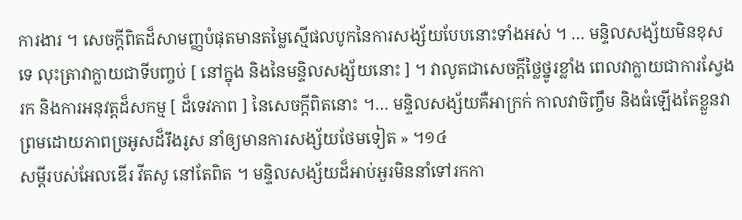ការងារ ។ សេចក្ដីពិតដ៏សាមញ្ញបំផុតមានតម្លៃស្មើផលបូកនៃការសង្ស័យបែបនោះទាំងអស់ ។ … មន្ទិលសង្ស័យមិនខុសទេ លុះត្រាវាក្លាយជាទីបញ្ចប់ [ នៅក្នុង និងនៃមន្ទិលសង្ស័យនោះ ] ។ វាលូតជាសេចក្ដីថ្លៃថ្នូរខ្លាំង ពេលវាក្លាយជាការស្វែងរក និងការអនុវត្តដ៏សកម្ម [ ដ៏ទេវភាព ] នៃសេចក្ដីពិតនោះ ។… មន្ទិលសង្ស័យគឺអាក្រក់ កាលវាចិញ្ចឹម និងធំឡើងតែខ្លួនវា ព្រមដោយភាពច្រអូសដ៏រឹងរូស នាំឲ្យមានការសង្ស័យថែមទៀត » ។១៤
សម្ដីរបស់អែលឌើរ វីតសូ នៅតែពិត ។ មន្ទិលសង្ស័យដ៏អាប់អួរមិននាំទៅរកកា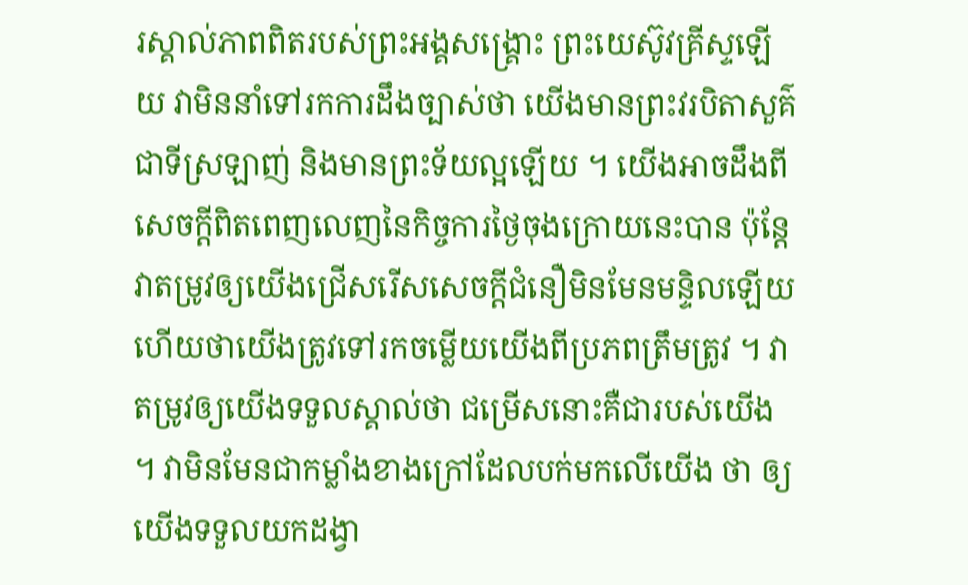រស្គាល់ភាពពិតរបស់ព្រះអង្គសង្គ្រោះ ព្រះយេស៊ូវគ្រីស្ទឡើយ វាមិននាំទៅរកការដឹងច្បាស់ថា យើងមានព្រះវរបិតាសួគ៌ជាទីស្រឡាញ់ និងមានព្រះទ័យល្អឡើយ ។ យើងអាចដឹងពីសេចក្ដីពិតពេញលេញនៃកិច្ចការថ្ងៃចុងក្រោយនេះបាន ប៉ុន្ដែវាតម្រូវឲ្យយើងជ្រើសរើសសេចក្ដីជំនឿមិនមែនមន្ទិលឡើយ ហើយថាយើងត្រូវទៅរកចម្លើយយើងពីប្រភពត្រឹមត្រូវ ។ វាតម្រូវឲ្យយើងទទួលស្គាល់ថា ជម្រើសនោះគឺជារបស់យើង ។ វាមិនមែនជាកម្លាំងខាងក្រៅដែលបក់មកលើយើង ថា ឲ្យយើងទទួលយកដង្វា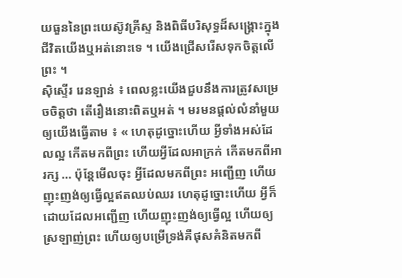យធួននៃព្រះយេស៊ូវគ្រីស្ទ និងពិធីបរិសុទ្ធដ៏សង្គ្រោះក្នុងជីវិតយើងឬអត់នោះទេ ។ យើងជ្រើសរើសទុកចិត្តលើព្រះ ។
ស៊ិស្ទើរ រេនឡាន់ ៖ ពេលខ្លះយើងជួបនឹងការត្រូវសម្រេចចិត្តថា តើរឿងនោះពិតឬអត់ ។ មរមនផ្ដល់លំនាំមួយឲ្យយើងធ្វើតាម ៖ « ហេតុដូច្នោះហើយ អ្វីទាំងអស់ដែលល្អ កើតមកពីព្រះ ហើយអ្វីដែលអាក្រក់ កើតមកពីអារក្ស … ប៉ុន្តែមើលចុះ អ្វីដែលមកពីព្រះ អញ្ជើញ ហើយញុះញង់ឲ្យធ្វើល្អឥតឈប់ឈរ ហេតុដូច្នោះហើយ អ្វីក៏ដោយដែលអញ្ជើញ ហើយញុះញង់ឲ្យធ្វើល្អ ហើយឲ្យស្រឡាញ់ព្រះ ហើយឲ្យបម្រើទ្រង់គឺផុសគំនិតមកពី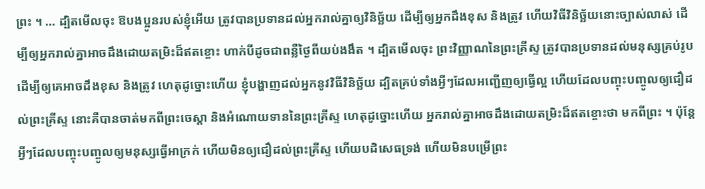ព្រះ ។ … ដ្បិតមើលចុះ ឱបងប្អូនរបស់ខ្ញុំអើយ ត្រូវបានប្រទានដល់អ្នករាល់គ្នាឲ្យវិនិច្ឆ័យ ដើម្បីឲ្យអ្នកដឹងខុស និងត្រូវ ហើយវិធីវិនិច្ឆ័យនោះច្បាស់លាស់ ដើម្បីឲ្យអ្នករាល់គ្នាអាចដឹងដោយតម្រិះដ៏ឥតខ្ចោះ ហាក់បីដូចជាពន្លឺថ្ងៃពីយប់ងងឹត ។ ដ្បិតមើលចុះ ព្រះវិញ្ញាណនៃព្រះគ្រីស្ទ ត្រូវបានប្រទានដល់មនុស្សគ្រប់រូប ដើម្បីឲ្យគេអាចដឹងខុស និងត្រូវ ហេតុដូច្នោះហើយ ខ្ញុំបង្ហាញដល់អ្នកនូវវិធីវិនិច្ឆ័យ ដ្បិតគ្រប់ទាំងអ្វីៗដែលអញ្ជើញឲ្យធ្វើល្អ ហើយដែលបញ្ចុះបញ្ចូលឲ្យជឿដល់ព្រះគ្រីស្ទ នោះគឺបានចាត់មកពីព្រះចេស្ដា និងអំណោយទាននៃព្រះគ្រីស្ទ ហេតុដូច្នោះហើយ អ្នករាល់គ្នាអាចដឹងដោយតម្រិះដ៏ឥតខ្ចោះថា មកពីព្រះ ។ ប៉ុន្តែអ្វីៗដែលបញ្ចុះបញ្ចូលឲ្យមនុស្សធ្វើអាក្រក់ ហើយមិនឲ្យជឿដល់ព្រះគ្រីស្ទ ហើយបដិសេធទ្រង់ ហើយមិនបម្រើព្រះ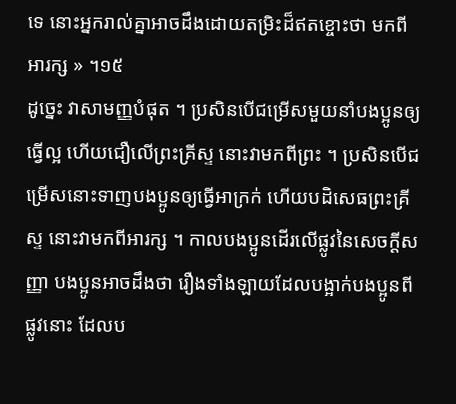ទេ នោះអ្នករាល់គ្នាអាចដឹងដោយតម្រិះដ៏ឥតខ្ចោះថា មកពីអារក្ស » ។១៥
ដូច្នេះ វាសាមញ្ញបំផុត ។ ប្រសិនបើជម្រើសមួយនាំបងប្អូនឲ្យធ្វើល្អ ហើយជឿលើព្រះគ្រីស្ទ នោះវាមកពីព្រះ ។ ប្រសិនបើជម្រើសនោះទាញបងប្អូនឲ្យធ្វើអាក្រក់ ហើយបដិសេធព្រះគ្រីស្ទ នោះវាមកពីអារក្ស ។ កាលបងប្អូនដើរលើផ្លូវនៃសេចក្ដីសញ្ញា បងប្អូនអាចដឹងថា រឿងទាំងឡាយដែលបង្អាក់បងប្អូនពីផ្លូវនោះ ដែលប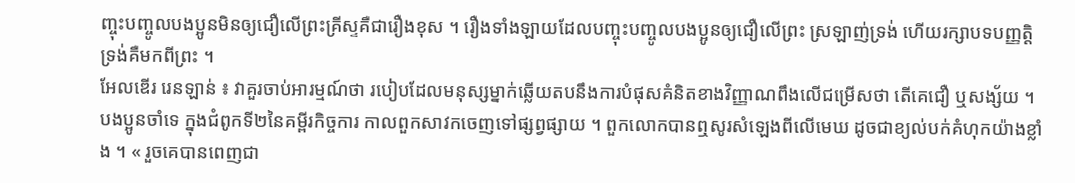ញ្ចុះបញ្ចូលបងប្អូនមិនឲ្យជឿលើព្រះគ្រីស្ទគឺជារឿងខុស ។ រឿងទាំងឡាយដែលបញ្ចុះបញ្ចូលបងប្អូនឲ្យជឿលើព្រះ ស្រឡាញ់ទ្រង់ ហើយរក្សាបទបញ្ញត្តិទ្រង់គឺមកពីព្រះ ។
អែលឌើរ រេនឡាន់ ៖ វាគួរចាប់អារម្មណ៍ថា របៀបដែលមនុស្សម្នាក់ឆ្លើយតបនឹងការបំផុសគំនិតខាងវិញ្ញាណពឹងលើជម្រើសថា តើគេជឿ ឬសង្ស័យ ។ បងប្អូនចាំទេ ក្នុងជំពូកទី២នៃគម្ពីរកិច្ចការ កាលពួកសាវកចេញទៅផ្សព្វផ្សាយ ។ ពួកលោកបានឮសូរសំឡេងពីលើមេឃ ដូចជាខ្យល់បក់គំហុកយ៉ាងខ្លាំង ។ « រួចគេបានពេញជា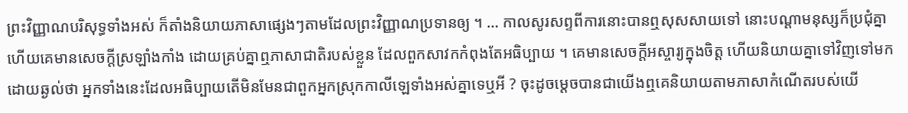ព្រះវិញ្ញាណបរិសុទ្ធទាំងអស់ ក៏តាំងនិយាយភាសាផ្សេងៗតាមដែលព្រះវិញ្ញាណប្រទានឲ្យ ។ … កាលសូរសព្ទពីការនោះបានឮសុសសាយទៅ នោះបណ្តាមនុស្សក៏ប្រជុំគ្នា ហើយគេមានសេចក្តីស្រឡាំងកាំង ដោយគ្រប់គ្នាឮភាសាជាតិរបស់ខ្លួន ដែលពួកសាវកកំពុងតែអធិប្បាយ ។ គេមានសេចក្តីអស្ចារ្យក្នុងចិត្ត ហើយនិយាយគ្នាទៅវិញទៅមកដោយឆ្ងល់ថា អ្នកទាំងនេះដែលអធិប្បាយតើមិនមែនជាពួកអ្នកស្រុកកាលីឡេទាំងអស់គ្នាទេឬអី ? ចុះដូចម្តេចបានជាយើងឮគេនិយាយតាមភាសាកំណើតរបស់យើ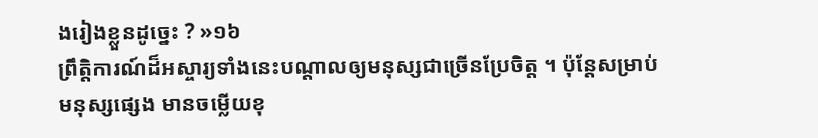ងរៀងខ្លួនដូច្នេះ ? »១៦
ព្រឹត្តិការណ៍ដ៏អស្ចារ្យទាំងនេះបណ្ដាលឲ្យមនុស្សជាច្រើនប្រែចិត្ត ។ ប៉ុន្ដែសម្រាប់មនុស្សផ្សេង មានចម្លើយខុ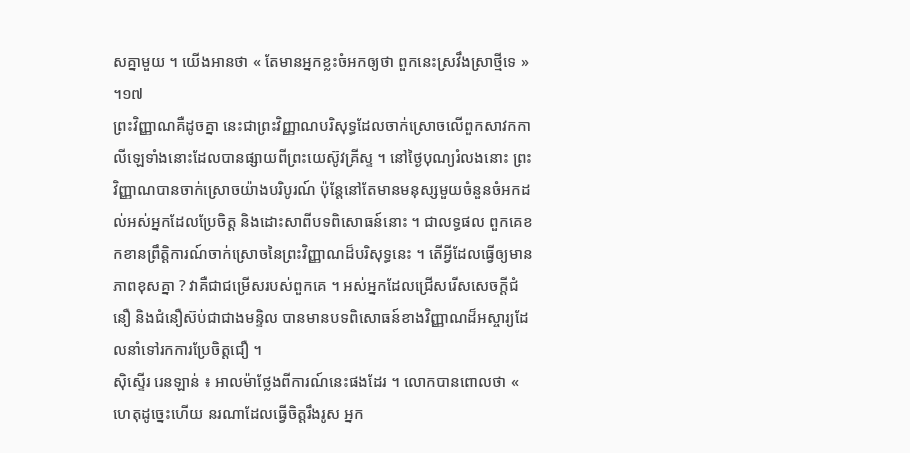សគ្នាមួយ ។ យើងអានថា « តែមានអ្នកខ្លះចំអកឲ្យថា ពួកនេះស្រវឹងស្រាថ្មីទេ » ។១៧
ព្រះវិញ្ញាណគឺដូចគ្នា នេះជាព្រះវិញ្ញាណបរិសុទ្ធដែលចាក់ស្រោចលើពួកសាវកកាលីឡេទាំងនោះដែលបានផ្សាយពីព្រះយេស៊ូវគ្រីស្ទ ។ នៅថ្ងៃបុណ្យរំលងនោះ ព្រះវិញ្ញាណបានចាក់ស្រោចយ៉ាងបរិបូរណ៍ ប៉ុន្ដែនៅតែមានមនុស្សមួយចំនួនចំអកដល់អស់អ្នកដែលប្រែចិត្ត និងដោះសាពីបទពិសោធន៍នោះ ។ ជាលទ្ធផល ពួកគេខកខានព្រឹត្តិការណ៍ចាក់ស្រោចនៃព្រះវិញ្ញាណដ៏បរិសុទ្ធនេះ ។ តើអ្វីដែលធ្វើឲ្យមានភាពខុសគ្នា ? វាគឺជាជម្រើសរបស់ពួកគេ ។ អស់អ្នកដែលជ្រើសរើសសេចក្ដីជំនឿ និងជំនឿស៊ប់ជាជាងមន្ទិល បានមានបទពិសោធន៍ខាងវិញ្ញាណដ៏អស្ចារ្យដែលនាំទៅរកការប្រែចិត្តជឿ ។
ស៊ិស្ទើរ រេនឡាន់ ៖ អាលម៉ាថ្លែងពីការណ៍នេះផងដែរ ។ លោកបានពោលថា « ហេតុដូច្នេះហើយ នរណាដែលធ្វើចិត្តរឹងរូស អ្នក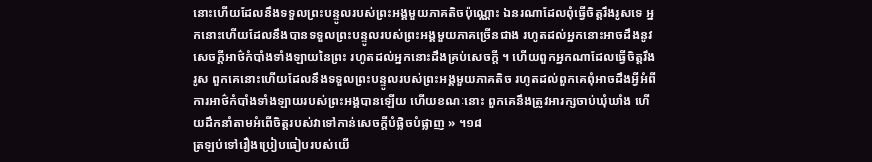នោះហើយដែលនឹងទទួលព្រះបន្ទូលរបស់ព្រះអង្គមួយភាគតិចប៉ុណ្ណោះ ឯនរណាដែលពុំធ្វើចិត្តរឹងរូសទេ អ្នកនោះហើយដែលនឹងបានទទួលព្រះបន្ទូលរបស់ព្រះអង្គមួយភាគច្រើនជាង រហូតដល់អ្នកនោះអាចដឹងនូវសេចក្ដីអាថ៌កំបាំងទាំងឡាយនៃព្រះ រហូតដល់អ្នកនោះដឹងគ្រប់សេចក្ដី ។ ហើយពួកអ្នកណាដែលធ្វើចិត្តរឹងរូស ពួកគេនោះហើយដែលនឹងទទួលព្រះបន្ទូលរបស់ព្រះអង្គមួយភាគតិច រហូតដល់ពួកគេពុំអាចដឹងអ្វីអំពីការអាថ៌កំបាំងទាំងឡាយរបស់ព្រះអង្គបានឡើយ ហើយខណៈនោះ ពួកគេនឹងត្រូវអារក្សចាប់ឃុំឃាំង ហើយដឹកនាំតាមអំពើចិត្តរបស់វាទៅកាន់សេចក្ដីបំផ្លិចបំផ្លាញ » ។១៨
ត្រឡប់ទៅរឿងប្រៀបធៀបរបស់យើ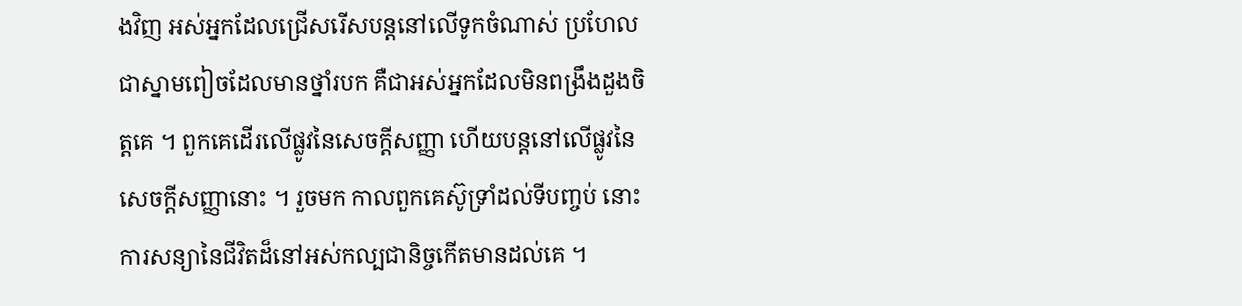ងវិញ អស់អ្នកដែលជ្រើសរើសបន្ដនៅលើទូកចំណាស់ ប្រហែលជាស្នាមពៀចដែលមានថ្នាំរបក គឺជាអស់អ្នកដែលមិនពង្រឹងដួងចិត្តគេ ។ ពួកគេដើរលើផ្លូវនៃសេចក្ដីសញ្ញា ហើយបន្ដនៅលើផ្លូវនៃសេចក្ដីសញ្ញានោះ ។ រួចមក កាលពួកគេស៊ូទ្រាំដល់ទីបញ្ចប់ នោះការសន្យានៃជីវិតដ៏នៅអស់កល្បជានិច្ចកើតមានដល់គេ ។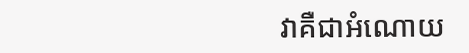វាគឺជាអំណោយ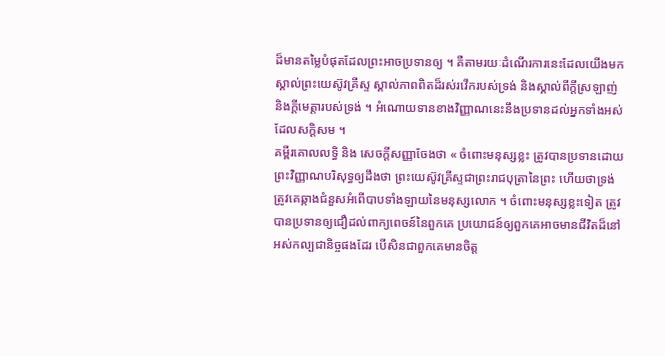ដ៏មានតម្លៃបំផុតដែលព្រះអាចប្រទានឲ្យ ។ គឺតាមរយៈដំណើរការនេះដែលយើងមកស្គាល់ព្រះយេស៊ូវគ្រីស្ទ ស្គាល់ភាពពិតដ៏រស់រវើករបស់ទ្រង់ និងស្គាល់ពីក្ដីស្រឡាញ់ និងក្ដីមេត្តារបស់ទ្រង់ ។ អំណោយទានខាងវិញ្ញាណនេះនឹងប្រទានដល់អ្នកទាំងអស់ដែលសក្ដិសម ។
គម្ពីរគោលលទ្ធិ និង សេចក្ដីសញ្ញាចែងថា « ចំពោះមនុស្សខ្លះ ត្រូវបានប្រទានដោយព្រះវិញ្ញាណបរិសុទ្ធឲ្យដឹងថា ព្រះយេស៊ូវគ្រីស្ទជាព្រះរាជបុត្រានៃព្រះ ហើយថាទ្រង់ត្រូវគេឆ្កាងជំនួសអំពើបាបទាំងឡាយនៃមនុស្សលោក ។ ចំពោះមនុស្សខ្លះទៀត ត្រូវបានប្រទានឲ្យជឿដល់ពាក្យពេចន៍នៃពួកគេ ប្រយោជន៍ឲ្យពួកគេអាចមានជីវិតដ៏នៅអស់កល្បជានិច្ចផងដែរ បើសិនជាពួកគេមានចិត្ត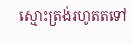ស្មោះត្រង់រហូតតទៅ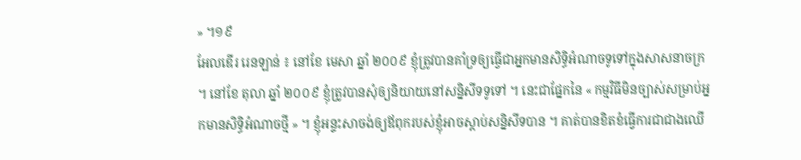» ។១៩
អែលឌើរ រេនឡាន់ ៖ នៅខែ មេសា ឆ្នាំ ២០០៩ ខ្ញុំត្រូវបានគាំទ្រឲ្យធ្វើជាអ្នកមានសិទ្ធិអំណាចទូទៅក្នុងសាសនាចក្រ ។ នៅខែ តុលា ឆ្នាំ ២០០៩ ខ្ញុំត្រូវបានសុំឲ្យនិយាយនៅសន្និសីទទូទៅ ។ នេះជាផ្នែកនៃ « កម្មវិធីមិនច្បាស់សម្រាប់អ្នកមានសិទ្ធិអំណាចថ្មី » ។ ខ្ញុំអន្ទះសាចង់ឲ្យឪពុករបស់ខ្ញុំអាចស្ដាប់សន្និសីទបាន ។ គាត់បានខិតខំធ្វើការជាជាងឈើ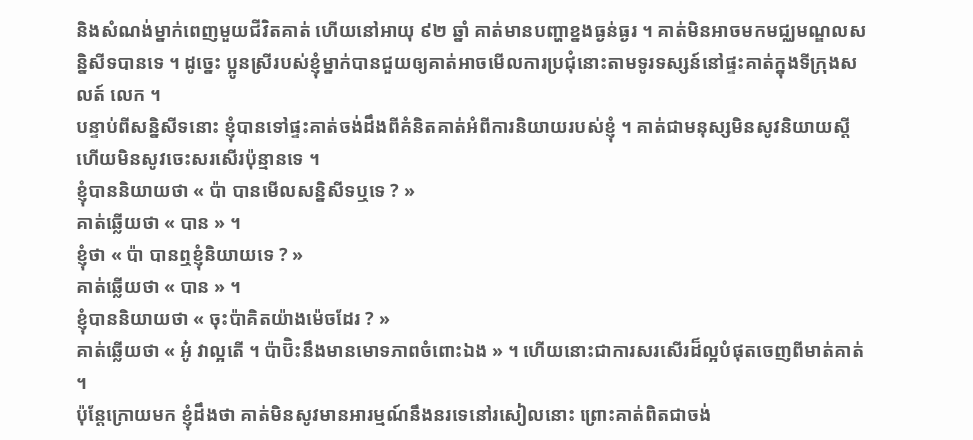និងសំណង់ម្នាក់ពេញមួយជីវិតគាត់ ហើយនៅអាយុ ៩២ ឆ្នាំ គាត់មានបញ្ហាខ្នងធ្ងន់ធ្ងរ ។ គាត់មិនអាចមកមជ្ឈមណ្ឌលសន្និសីទបានទេ ។ ដូច្នេះ ប្អូនស្រីរបស់ខ្ញុំម្នាក់បានជួយឲ្យគាត់អាចមើលការប្រជុំនោះតាមទូរទស្សន៍នៅផ្ទះគាត់ក្នុងទីក្រុងសលត៍ លេក ។
បន្ទាប់ពីសន្និសីទនោះ ខ្ញុំបានទៅផ្ទះគាត់ចង់ដឹងពីគំនិតគាត់អំពីការនិយាយរបស់ខ្ញុំ ។ គាត់ជាមនុស្សមិនសូវនិយាយស្ដី ហើយមិនសូវចេះសរសើរប៉ុន្មានទេ ។
ខ្ញុំបាននិយាយថា « ប៉ា បានមើលសន្និសីទឬទេ ? »
គាត់ឆ្លើយថា « បាន » ។
ខ្ញុំថា « ប៉ា បានឮខ្ញុំនិយាយទេ ? »
គាត់ឆ្លើយថា « បាន » ។
ខ្ញុំបាននិយាយថា « ចុះប៉ាគិតយ៉ាងម៉េចដែរ ? »
គាត់ឆ្លើយថា « អូ៎ វាល្អតើ ។ ប៉ាប៊ិះនឹងមានមោទភាពចំពោះឯង » ។ ហើយនោះជាការសរសើរដ៏ល្អបំផុតចេញពីមាត់គាត់ ។
ប៉ុន្ដែក្រោយមក ខ្ញុំដឹងថា គាត់មិនសូវមានអារម្មណ៍នឹងនរទេនៅរសៀលនោះ ព្រោះគាត់ពិតជាចង់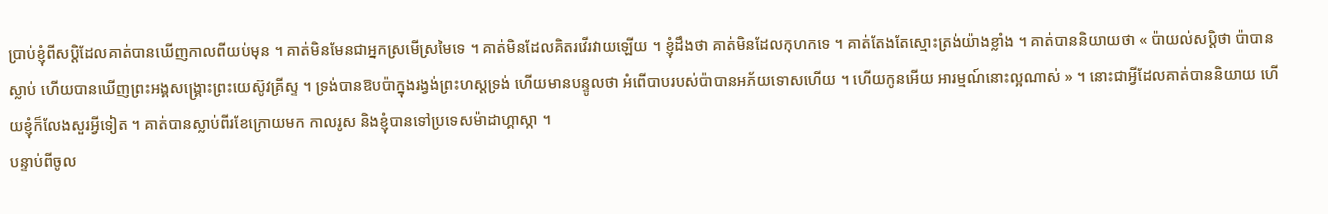ប្រាប់ខ្ញុំពីសប្ដិដែលគាត់បានឃើញកាលពីយប់មុន ។ គាត់មិនមែនជាអ្នកស្រមើស្រមៃទេ ។ គាត់មិនដែលគិតរវើរវាយឡើយ ។ ខ្ញុំដឹងថា គាត់មិនដែលកុហកទេ ។ គាត់តែងតែស្មោះត្រង់យ៉ាងខ្លាំង ។ គាត់បាននិយាយថា « ប៉ាយល់សប្ដិថា ប៉ាបានស្លាប់ ហើយបានឃើញព្រះអង្គសង្គ្រោះព្រះយេស៊ូវគ្រីស្ទ ។ ទ្រង់បានឱបប៉ាក្នុងរង្វង់ព្រះហស្ដទ្រង់ ហើយមានបន្ទូលថា អំពើបាបរបស់ប៉ាបានអភ័យទោសហើយ ។ ហើយកូនអើយ អារម្មណ៍នោះល្អណាស់ » ។ នោះជាអ្វីដែលគាត់បាននិយាយ ហើយខ្ញុំក៏លែងសួរអ្វីទៀត ។ គាត់បានស្លាប់ពីរខែក្រោយមក កាលរូស និងខ្ញុំបានទៅប្រទេសម៉ាដាហ្គាស្កា ។
បន្ទាប់ពីចូល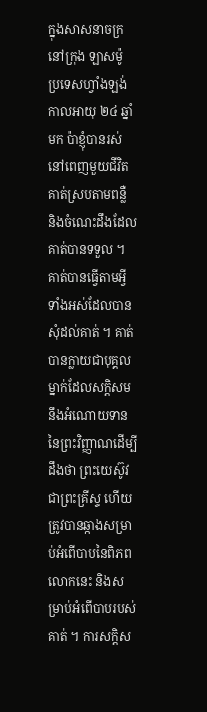ក្នុងសាសនាចក្រនៅក្រុង ឡាសម៉ូ ប្រទេសហ្វាំងឡង់ កាលអាយុ ២៤ ឆ្នាំមក ប៉ាខ្ញុំបានរស់នៅពេញមួយជីវិតគាត់ស្របតាមពន្លឺ និងចំណេះដឹងដែលគាត់បានទទួល ។ គាត់បានធ្វើតាមអ្វីទាំងអស់ដែលបានសុំដល់គាត់ ។ គាត់បានក្លាយជាបុគ្គលម្នាក់ដែលសក្ដិសមនឹងអំណោយទាននៃព្រះវិញ្ញាណដើម្បីដឹងថា ព្រះយេស៊ូវជាព្រះគ្រីស្ទ ហើយត្រូវបានឆ្កាងសម្រាប់អំពើបាបនៃពិភពលោកនេះ និងសម្រាប់អំពើបាបរបស់គាត់ ។ ការសក្ដិស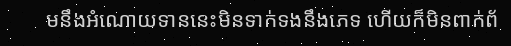មនឹងអំណោយទាននេះមិនទាក់ទងនឹងភេទ ហើយក៏មិនពាក់ព័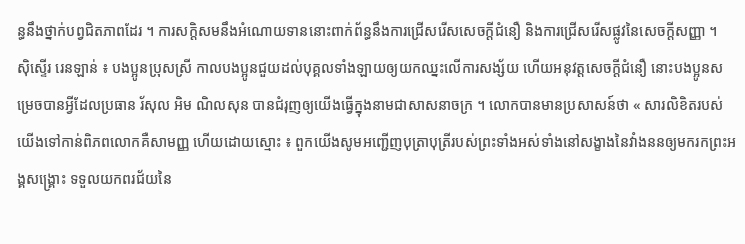ន្ធនឹងថ្នាក់បព្វជិតភាពដែរ ។ ការសក្ដិសមនឹងអំណោយទាននោះពាក់ព័ន្ធនឹងការជ្រើសរើសសេចក្ដីជំនឿ និងការជ្រើសរើសផ្លូវនៃសេចក្ដីសញ្ញា ។
ស៊ិស្ទើរ រេនឡាន់ ៖ បងប្អូនប្រុសស្រី កាលបងប្អូនជួយដល់បុគ្គលទាំងឡាយឲ្យយកឈ្នះលើការសង្ស័យ ហើយអនុវត្តសេចក្ដីជំនឿ នោះបងប្អូនសម្រេចបានអ្វីដែលប្រធាន រ័សុល អិម ណិលសុន បានជំរុញឲ្យយើងធ្វើក្នុងនាមជាសាសនាចក្រ ។ លោកបានមានប្រសាសន៍ថា « សារលិខិតរបស់យើងទៅកាន់ពិភពលោកគឺសាមញ្ញ ហើយដោយស្មោះ ៖ ពួកយើងសូមអញ្ជើញបុត្រាបុត្រីរបស់ព្រះទាំងអស់ទាំងនៅសង្ខាងនៃវាំងននឲ្យមករកព្រះអង្គសង្គ្រោះ ទទួលយកពរជ័យនៃ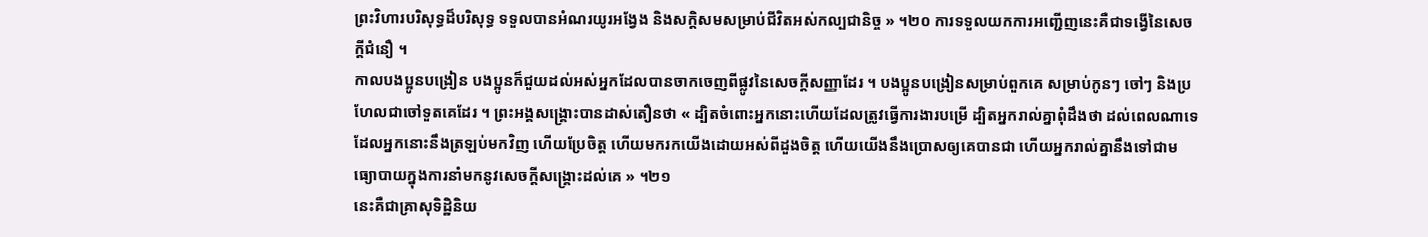ព្រះវិហារបរិសុទ្ធដ៏បរិសុទ្ធ ទទួលបានអំណរយូរអង្វែង និងសក្ដិសមសម្រាប់ជីវិតអស់កល្បជានិច្ច » ។២០ ការទទួលយកការអញ្ជើញនេះគឺជាទង្វើនៃសេចក្ដីជំនឿ ។
កាលបងប្អូនបង្រៀន បងប្អូនក៏ជួយដល់អស់អ្នកដែលបានចាកចេញពីផ្លូវនៃសេចក្ដីសញ្ញាដែរ ។ បងប្អូនបង្រៀនសម្រាប់ពួកគេ សម្រាប់កូនៗ ចៅៗ និងប្រហែលជាចៅទួតគេដែរ ។ ព្រះអង្គសង្គ្រោះបានដាស់តឿនថា « ដ្បិតចំពោះអ្នកនោះហើយដែលត្រូវធ្វើការងារបម្រើ ដ្បិតអ្នករាល់គ្នាពុំដឹងថា ដល់ពេលណាទេដែលអ្នកនោះនឹងត្រឡប់មកវិញ ហើយប្រែចិត្ត ហើយមករកយើងដោយអស់ពីដួងចិត្ត ហើយយើងនឹងប្រោសឲ្យគេបានជា ហើយអ្នករាល់គ្នានឹងទៅជាមធ្យោបាយក្នុងការនាំមកនូវសេចក្តីសង្គ្រោះដល់គេ » ។២១
នេះគឺជាគ្រាសុទិដ្ឋិនិយ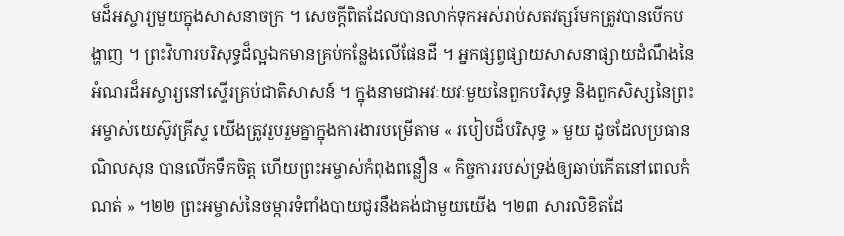មដ៏អស្ចារ្យមួយក្នុងសាសនាចក្រ ។ សេចក្ដីពិតដែលបានលាក់ទុកអស់រាប់សតវត្សរ៍មកត្រូវបានបើកបង្ហាញ ។ ព្រះវិហារបរិសុទ្ធដ៏ល្អឯកមានគ្រប់កន្លែងលើផែនដី ។ អ្នកផ្សព្វផ្សាយសាសនាផ្សាយដំណឹងនៃអំណរដ៏អស្ចារ្យនៅស្ទើរគ្រប់ជាតិសាសន៍ ។ ក្នុងនាមជាអវៈយវៈមួយនៃពួកបរិសុទ្ធ និងពួកសិស្សនៃព្រះអម្ចាស់យេស៊ូវគ្រីស្ទ យើងត្រូវរួបរួមគ្នាក្នុងការងារបម្រើតាម « របៀបដ៏បរិសុទ្ធ » មួយ ដូចដែលប្រធាន ណិលសុន បានលើកទឹកចិត្ត ហើយព្រះអម្ចាស់កំពុងពន្លឿន « កិច្ចការរបស់ទ្រង់ឲ្យឆាប់កើតនៅពេលកំណត់ » ។២២ ព្រះអម្ចាស់នៃចម្ការទំពាំងបាយជូរនឹងគង់ជាមួយយើង ។២៣ សារលិខិតដែ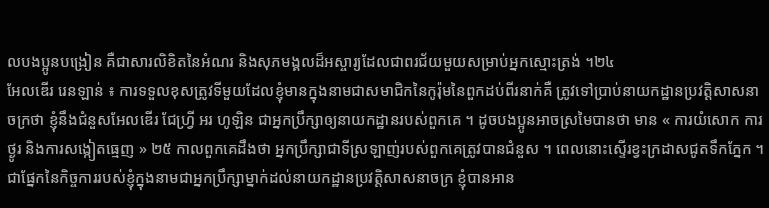លបងប្អូនបង្រៀន គឺជាសារលិខិតនៃអំណរ និងសុភមង្គលដ៏អស្ចារ្យដែលជាពរជ័យមួយសម្រាប់អ្នកស្មោះត្រង់ ។២៤
អែលឌើរ រេនឡាន់ ៖ ការទទួលខុសត្រូវទីមួយដែលខ្ញុំមានក្នុងនាមជាសមាជិកនៃកូរ៉ុមនៃពួកដប់ពីរនាក់គឺ ត្រូវទៅប្រាប់នាយកដ្ឋានប្រវត្តិសាសនាចក្រថា ខ្ញុំនឹងជំនួសអែលឌើរ ជែហ្រ្វី អរ ហូឡិន ជាអ្នកប្រឹក្សាឲ្យនាយកដ្ឋានរបស់ពួកគេ ។ ដូចបងប្អូនអាចស្រមៃបានថា មាន « ការយំសោក ការថ្ងូរ និងការសង្កៀតធ្មេញ » ២៥ កាលពួកគេដឹងថា អ្នកប្រឹក្សាជាទីស្រឡាញ់របស់ពួកគេត្រូវបានជំនួស ។ ពេលនោះស្ទើរខ្វះក្រដាសជូតទឹកភ្នែក ។
ជាផ្នែកនៃកិច្ចការរបស់ខ្ញុំក្នុងនាមជាអ្នកប្រឹក្សាម្នាក់ដល់នាយកដ្ឋានប្រវត្តិសាសនាចក្រ ខ្ញុំបានអាន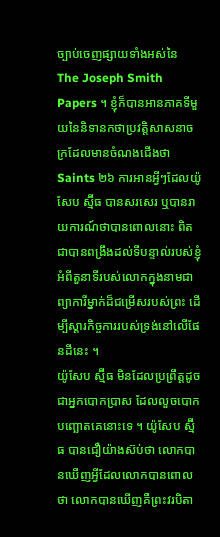ច្បាប់ចេញផ្សាយទាំងអស់នៃ The Joseph Smith Papers ។ ខ្ញុំក៏បានអានភាគទីមួយនៃនិទានកថាប្រវត្តិសាសនាចក្រដែលមានចំណងជើងថា Saints ២៦ ការអានអ្វីៗដែលយ៉ូសែប ស្ម៊ីធ បានសរសេរ ឬបានរាយការណ៍ថាបានពោលនោះ ពិតជាបានពង្រឹងដល់ទីបន្ទាល់របស់ខ្ញុំអំពីតួនាទីរបស់លោកក្នុងនាមជាព្យាការីម្នាក់ដ៏ជម្រើសរបស់ព្រះ ដើម្បីស្ដារកិច្ចការរបស់ទ្រង់នៅលើផែនដីនេះ ។
យ៉ូសែប ស្ម៊ីធ មិនដែលប្រព្រឹត្តដូចជាអ្នកបោកប្រាស ដែលលួចបោកបញ្ឆោតគេនោះទេ ។ យ៉ូសែប ស្ម៊ីធ បានជឿយ៉ាងស៊ប់ថា លោកបានឃើញអ្វីដែលលោកបានពោលថា លោកបានឃើញគឺព្រះវរបិតា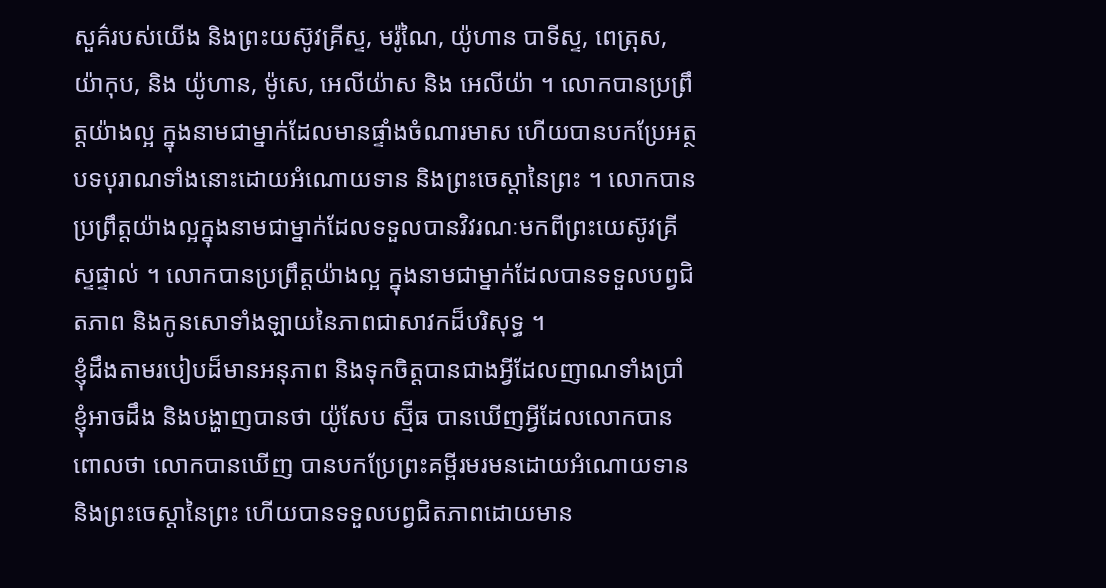សួគ៌របស់យើង និងព្រះយស៊ូវគ្រីស្ទ, មរ៉ូណៃ, យ៉ូហាន បាទីស្ទ, ពេត្រុស, យ៉ាកុប, និង យ៉ូហាន, ម៉ូសេ, អេលីយ៉ាស និង អេលីយ៉ា ។ លោកបានប្រព្រឹត្តយ៉ាងល្អ ក្នុងនាមជាម្នាក់ដែលមានផ្ទាំងចំណារមាស ហើយបានបកប្រែអត្ថបទបុរាណទាំងនោះដោយអំណោយទាន និងព្រះចេស្ដានៃព្រះ ។ លោកបានប្រព្រឹត្តយ៉ាងល្អក្នុងនាមជាម្នាក់ដែលទទួលបានវិវរណៈមកពីព្រះយេស៊ូវគ្រីស្ទផ្ទាល់ ។ លោកបានប្រព្រឹត្តយ៉ាងល្អ ក្នុងនាមជាម្នាក់ដែលបានទទួលបព្វជិតភាព និងកូនសោទាំងឡាយនៃភាពជាសាវកដ៏បរិសុទ្ធ ។
ខ្ញុំដឹងតាមរបៀបដ៏មានអនុភាព និងទុកចិត្តបានជាងអ្វីដែលញាណទាំងប្រាំខ្ញុំអាចដឹង និងបង្ហាញបានថា យ៉ូសែប ស្ម៊ីធ បានឃើញអ្វីដែលលោកបានពោលថា លោកបានឃើញ បានបកប្រែព្រះគម្ពីរមរមនដោយអំណោយទាន និងព្រះចេស្ដានៃព្រះ ហើយបានទទួលបព្វជិតភាពដោយមាន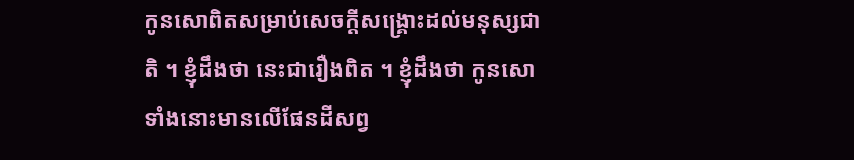កូនសោពិតសម្រាប់សេចក្ដីសង្គ្រោះដល់មនុស្សជាតិ ។ ខ្ញុំដឹងថា នេះជារឿងពិត ។ ខ្ញុំដឹងថា កូនសោទាំងនោះមានលើផែនដីសព្វ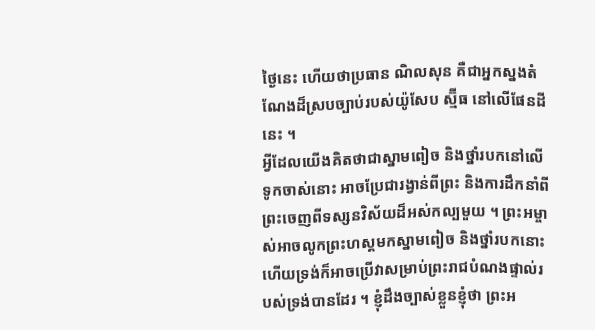ថ្ងៃនេះ ហើយថាប្រធាន ណិលសុន គឺជាអ្នកស្នងតំណែងដ៏ស្របច្បាប់របស់យ៉ូសែប ស្ម៊ីធ នៅលើផែនដីនេះ ។
អ្វីដែលយើងគិតថាជាស្នាមពៀច និងថ្នាំរបកនៅលើទូកចាស់នោះ អាចប្រែជារង្វាន់ពីព្រះ និងការដឹកនាំពីព្រះចេញពីទស្សនវិស័យដ៏អស់កល្បមួយ ។ ព្រះអម្ចាស់អាចលូកព្រះហស្ដមកស្នាមពៀច និងថ្នាំរបកនោះ ហើយទ្រង់ក៏អាចប្រើវាសម្រាប់ព្រះរាជបំណងផ្ទាល់របស់ទ្រង់បានដែរ ។ ខ្ញុំដឹងច្បាស់ខ្លួនខ្ញុំថា ព្រះអ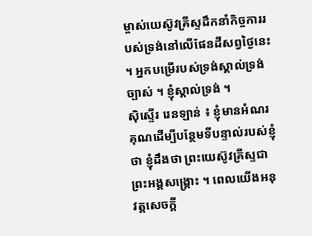ម្ចាស់យេស៊ូវគ្រីស្ទដឹកនាំកិច្ចការរបស់ទ្រង់នៅលើផែនដីសព្វថ្ងៃនេះ ។ អ្នកបម្រើរបស់ទ្រង់ស្គាល់ទ្រង់ច្បាស់ ។ ខ្ញុំស្គាល់ទ្រង់ ។
ស៊ិស្ទើរ រេនឡាន់ ៖ ខ្ញុំមានអំណរគុណដើម្បីបន្ថែមទីបន្ទាល់របស់ខ្ញុំថា ខ្ញុំដឹងថា ព្រះយេស៊ូវគ្រីស្ទជាព្រះអង្គសង្រ្គោះ ។ ពេលយើងអនុវត្តសេចក្តី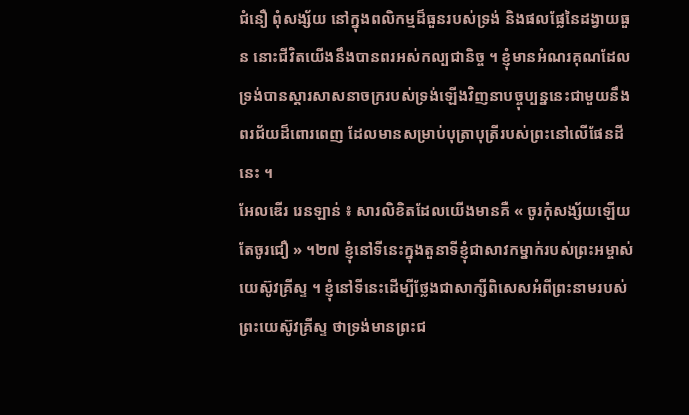ជំនឿ ពុំសង្ស័យ នៅក្នុងពលិកម្មដ៏ធួនរបស់ទ្រង់ និងផលផ្លែនៃដង្វាយធួន នោះជីវិតយើងនឹងបានពរអស់កល្បជានិច្ច ។ ខ្ញុំមានអំណរគុណដែលទ្រង់បានស្តារសាសនាចក្ររបស់ទ្រង់ឡើងវិញនាបច្ចុប្បន្ននេះជាមួយនឹងពរជ័យដ៏ពោរពេញ ដែលមានសម្រាប់បុត្រាបុត្រីរបស់ព្រះនៅលើផែនដីនេះ ។
អែលឌើរ រេនឡាន់ ៖ សារលិខិតដែលយើងមានគឺ « ចូរកុំសង្ស័យឡើយ តែចូរជឿ » ។២៧ ខ្ញុំនៅទីនេះក្នុងតួនាទីខ្ញុំជាសាវកម្នាក់របស់ព្រះអម្ចាស់យេស៊ូវគ្រីស្ទ ។ ខ្ញុំនៅទីនេះដើម្បីថ្លែងជាសាក្សីពិសេសអំពីព្រះនាមរបស់ព្រះយេស៊ូវគ្រីស្ទ ថាទ្រង់មានព្រះជ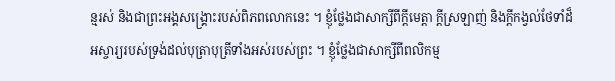ន្មរស់ និងជាព្រះអង្គសង្គ្រោះរបស់ពិភពលោកនេះ ។ ខ្ញុំថ្លែងជាសាក្សីពីក្ដីមេត្តា ក្ដីស្រឡាញ់ និងក្ដីកង្វល់ថែទាំដ៏អស្ចារ្យរបស់ទ្រង់ដល់បុត្រាបុត្រីទាំងអស់របស់ព្រះ ។ ខ្ញុំថ្លែងជាសាក្សីពីពលិកម្ម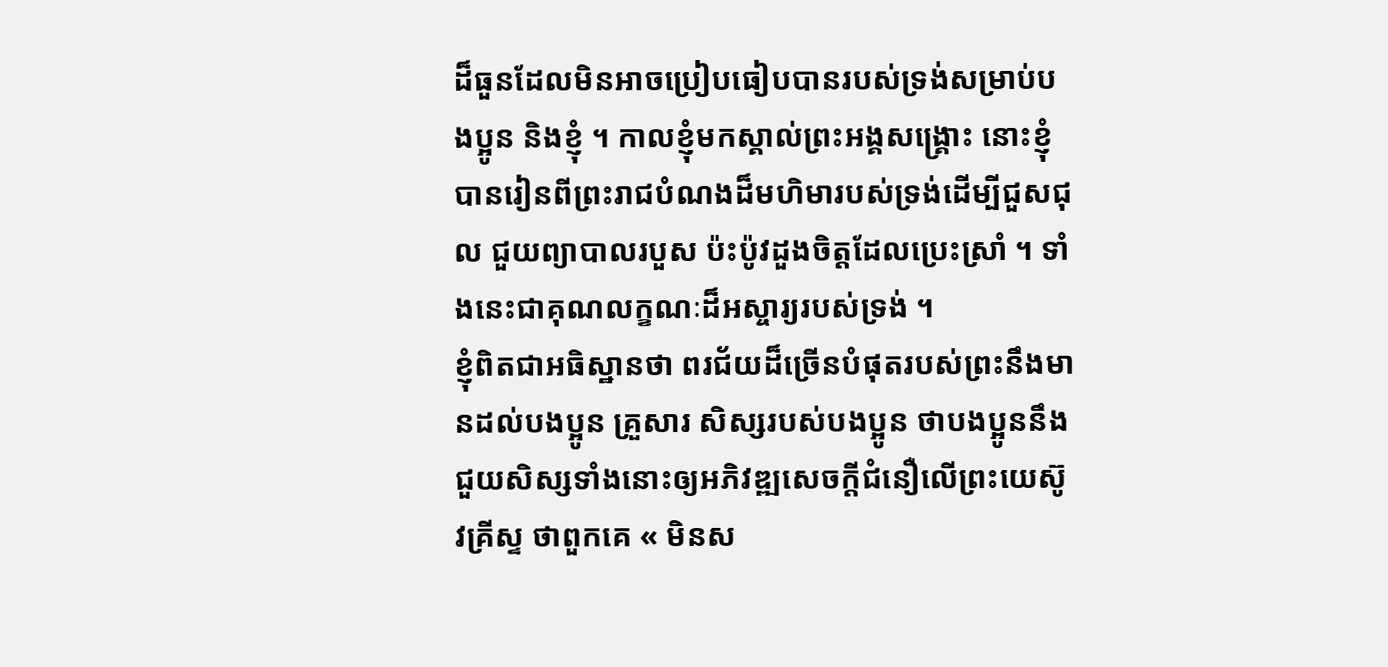ដ៏ធួនដែលមិនអាចប្រៀបធៀបបានរបស់ទ្រង់សម្រាប់បងប្អូន និងខ្ញុំ ។ កាលខ្ញុំមកស្គាល់ព្រះអង្គសង្គ្រោះ នោះខ្ញុំបានរៀនពីព្រះរាជបំណងដ៏មហិមារបស់ទ្រង់ដើម្បីជួសជុល ជួយព្យាបាលរបួស ប៉ះប៉ូវដួងចិត្តដែលប្រេះស្រាំ ។ ទាំងនេះជាគុណលក្ខណៈដ៏អស្ចារ្យរបស់ទ្រង់ ។
ខ្ញុំពិតជាអធិស្ឋានថា ពរជ័យដ៏ច្រើនបំផុតរបស់ព្រះនឹងមានដល់បងប្អូន គ្រួសារ សិស្សរបស់បងប្អូន ថាបងប្អូននឹងជួយសិស្សទាំងនោះឲ្យអភិវឌ្ឍសេចក្តីជំនឿលើព្រះយេស៊ូវគ្រីស្ទ ថាពួកគេ « មិនស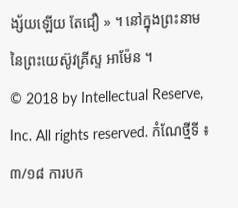ង្ស័យឡើយ តែជឿ » ។ នៅក្នុងព្រះនាមនៃព្រះយេស៊ូវគ្រីស្ទ អាម៉ែន ។
© 2018 by Intellectual Reserve, Inc. All rights reserved. កំណែថ្មីទី ៖ ៣/១៨ ការបក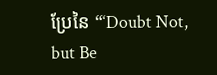ប្រែនៃ “‘Doubt Not, but Be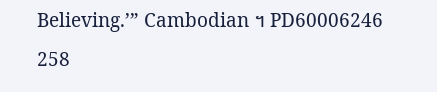Believing.’” Cambodian ។ PD60006246 258